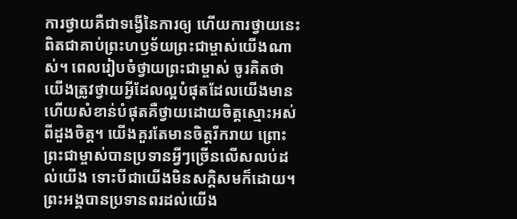ការថ្វាយគឺជាទង្វើនៃការឲ្យ ហើយការថ្វាយនេះពិតជាគាប់ព្រះហឫទ័យព្រះជាម្ចាស់យើងណាស់។ ពេលរៀបចំថ្វាយព្រះជាម្ចាស់ ចូរគិតថាយើងត្រូវថ្វាយអ្វីដែលល្អបំផុតដែលយើងមាន ហើយសំខាន់បំផុតគឺថ្វាយដោយចិត្តស្មោះអស់ពីដួងចិត្ត។ យើងគួរតែមានចិត្តរីករាយ ព្រោះព្រះជាម្ចាស់បានប្រទានអ្វីៗច្រើនលើសលប់ដល់យើង ទោះបីជាយើងមិនសក្តិសមក៏ដោយ។ ព្រះអង្គបានប្រទានពរដល់យើង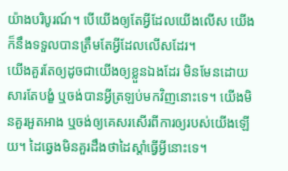យ៉ាងបរិបូរណ៍។ បើយើងឲ្យតែអ្វីដែលយើងលើស យើងក៏នឹងទទួលបានត្រឹមតែអ្វីដែលលើសដែរ។
យើងគួរតែឲ្យដូចជាយើងឲ្យខ្លួនឯងដែរ មិនមែនដោយសារតែបង្ខំ ឬចង់បានអ្វីត្រឡប់មកវិញនោះទេ។ យើងមិនគួរអួតអាង ឬចង់ឲ្យគេសរសើរពីការឲ្យរបស់យើងឡើយ។ ដៃឆ្វេងមិនគួរដឹងថាដៃស្តាំធ្វើអ្វីនោះទេ។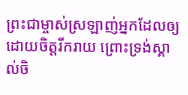ព្រះជាម្ចាស់ស្រឡាញ់អ្នកដែលឲ្យដោយចិត្តរីករាយ ព្រោះទ្រង់ស្គាល់ចិ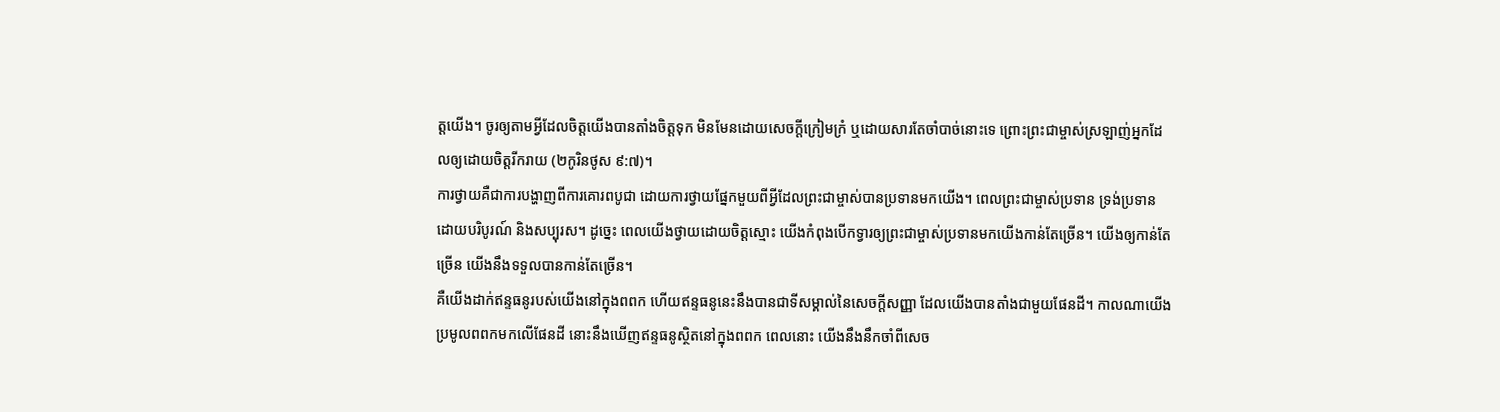ត្តយើង។ ចូរឲ្យតាមអ្វីដែលចិត្តយើងបានតាំងចិត្តទុក មិនមែនដោយសេចក្តីក្រៀមក្រំ ឬដោយសារតែចាំបាច់នោះទេ ព្រោះព្រះជាម្ចាស់ស្រឡាញ់អ្នកដែលឲ្យដោយចិត្តរីករាយ (២កូរិនថូស ៩:៧)។
ការថ្វាយគឺជាការបង្ហាញពីការគោរពបូជា ដោយការថ្វាយផ្នែកមួយពីអ្វីដែលព្រះជាម្ចាស់បានប្រទានមកយើង។ ពេលព្រះជាម្ចាស់ប្រទាន ទ្រង់ប្រទានដោយបរិបូរណ៍ និងសប្បុរស។ ដូច្នេះ ពេលយើងថ្វាយដោយចិត្តស្មោះ យើងកំពុងបើកទ្វារឲ្យព្រះជាម្ចាស់ប្រទានមកយើងកាន់តែច្រើន។ យើងឲ្យកាន់តែច្រើន យើងនឹងទទួលបានកាន់តែច្រើន។
គឺយើងដាក់ឥន្ទធនូរបស់យើងនៅក្នុងពពក ហើយឥន្ទធនូនេះនឹងបានជាទីសម្គាល់នៃសេចក្ដីសញ្ញា ដែលយើងបានតាំងជាមួយផែនដី។ កាលណាយើងប្រមូលពពកមកលើផែនដី នោះនឹងឃើញឥន្ទធនូស្ថិតនៅក្នុងពពក ពេលនោះ យើងនឹងនឹកចាំពីសេច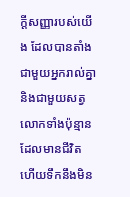ក្ដីសញ្ញារបស់យើង ដែលបានតាំងជាមួយអ្នករាល់គ្នា និងជាមួយសត្វលោកទាំងប៉ុន្មានដែលមានជីវិត ហើយទឹកនឹងមិន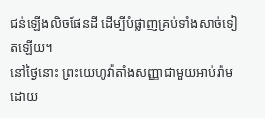ជន់ឡើងលិចផែនដី ដើម្បីបំផ្លាញគ្រប់ទាំងសាច់ទៀតឡើយ។
នៅថ្ងៃនោះ ព្រះយេហូវ៉ាតាំងសញ្ញាជាមួយអាប់រ៉ាម ដោយ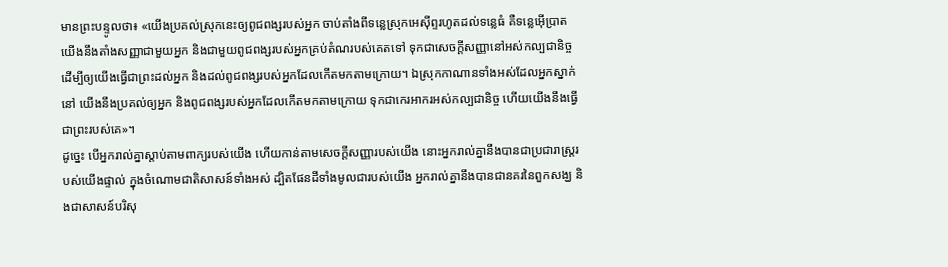មានព្រះបន្ទូលថា៖ «យើងប្រគល់ស្រុកនេះឲ្យពូជពង្សរបស់អ្នក ចាប់តាំងពីទន្លេស្រុកអេស៊ីព្ទរហូតដល់ទន្លេធំ គឺទន្លេអ៊ើប្រាត
យើងនឹងតាំងសញ្ញាជាមួយអ្នក និងជាមួយពូជពង្សរបស់អ្នកគ្រប់តំណរបស់គេតទៅ ទុកជាសេចក្ដីសញ្ញានៅអស់កល្បជានិច្ច ដើម្បីឲ្យយើងធ្វើជាព្រះដល់អ្នក និងដល់ពូជពង្សរបស់អ្នកដែលកើតមកតាមក្រោយ។ ឯស្រុកកាណានទាំងអស់ដែលអ្នកស្នាក់នៅ យើងនឹងប្រគល់ឲ្យអ្នក និងពូជពង្សរបស់អ្នកដែលកើតមកតាមក្រោយ ទុកជាកេរអាករអស់កល្បជានិច្ច ហើយយើងនឹងធ្វើជាព្រះរបស់គេ»។
ដូច្នេះ បើអ្នករាល់គ្នាស្តាប់តាមពាក្យរបស់យើង ហើយកាន់តាមសេចក្ដីសញ្ញារបស់យើង នោះអ្នករាល់គ្នានឹងបានជាប្រជារាស្ត្ររបស់យើងផ្ទាល់ ក្នុងចំណោមជាតិសាសន៍ទាំងអស់ ដ្បិតផែនដីទាំងមូលជារបស់យើង អ្នករាល់គ្នានឹងបានជានគរនៃពួកសង្ឃ និងជាសាសន៍បរិសុ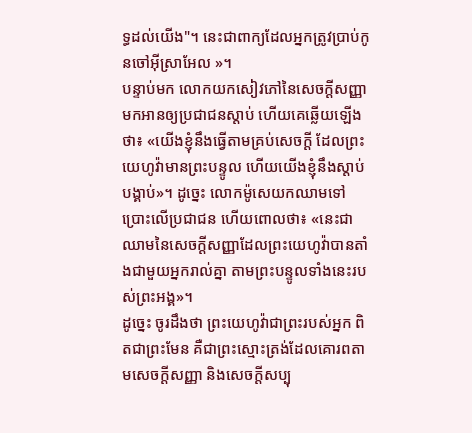ទ្ធដល់យើង"។ នេះជាពាក្យដែលអ្នកត្រូវប្រាប់កូនចៅអ៊ីស្រាអែល »។
បន្ទាប់មក លោកយកសៀវភៅនៃសេចក្ដីសញ្ញាមកអានឲ្យប្រជាជនស្តាប់ ហើយគេឆ្លើយឡើងថា៖ «យើងខ្ញុំនឹងធ្វើតាមគ្រប់សេចក្ដី ដែលព្រះយេហូវ៉ាមានព្រះបន្ទូល ហើយយើងខ្ញុំនឹងស្តាប់បង្គាប់»។ ដូច្នេះ លោកម៉ូសេយកឈាមទៅប្រោះលើប្រជាជន ហើយពោលថា៖ «នេះជាឈាមនៃសេចក្ដីសញ្ញាដែលព្រះយេហូវ៉ាបានតាំងជាមួយអ្នករាល់គ្នា តាមព្រះបន្ទូលទាំងនេះរបស់ព្រះអង្គ»។
ដូច្នេះ ចូរដឹងថា ព្រះយេហូវ៉ាជាព្រះរបស់អ្នក ពិតជាព្រះមែន គឺជាព្រះស្មោះត្រង់ដែលគោរពតាមសេចក្ដីសញ្ញា និងសេចក្ដីសប្បុ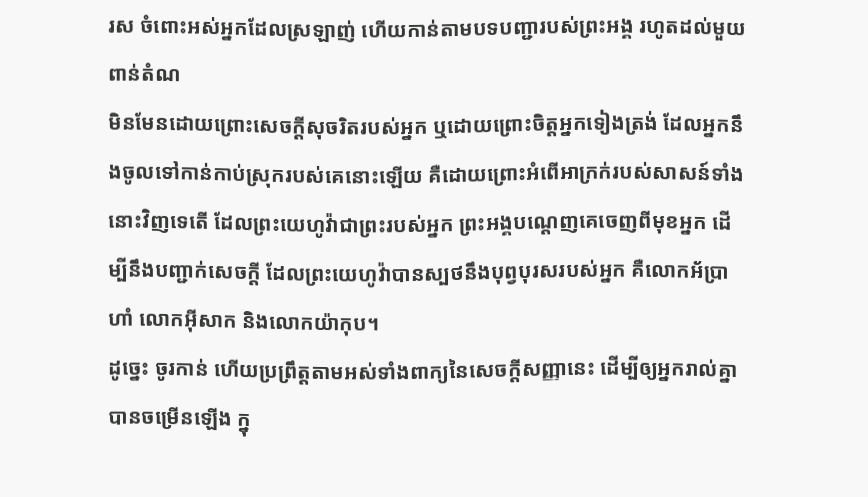រស ចំពោះអស់អ្នកដែលស្រឡាញ់ ហើយកាន់តាមបទបញ្ជារបស់ព្រះអង្គ រហូតដល់មួយពាន់តំណ
មិនមែនដោយព្រោះសេចក្ដីសុចរិតរបស់អ្នក ឬដោយព្រោះចិត្តអ្នកទៀងត្រង់ ដែលអ្នកនឹងចូលទៅកាន់កាប់ស្រុករបស់គេនោះឡើយ គឺដោយព្រោះអំពើអាក្រក់របស់សាសន៍ទាំងនោះវិញទេតើ ដែលព្រះយេហូវ៉ាជាព្រះរបស់អ្នក ព្រះអង្គបណ្តេញគេចេញពីមុខអ្នក ដើម្បីនឹងបញ្ជាក់សេចក្ដី ដែលព្រះយេហូវ៉ាបានស្បថនឹងបុព្វបុរសរបស់អ្នក គឺលោកអ័ប្រាហាំ លោកអ៊ីសាក និងលោកយ៉ាកុប។
ដូច្នេះ ចូរកាន់ ហើយប្រព្រឹត្តតាមអស់ទាំងពាក្យនៃសេចក្ដីសញ្ញានេះ ដើម្បីឲ្យអ្នករាល់គ្នាបានចម្រើនឡើង ក្នុ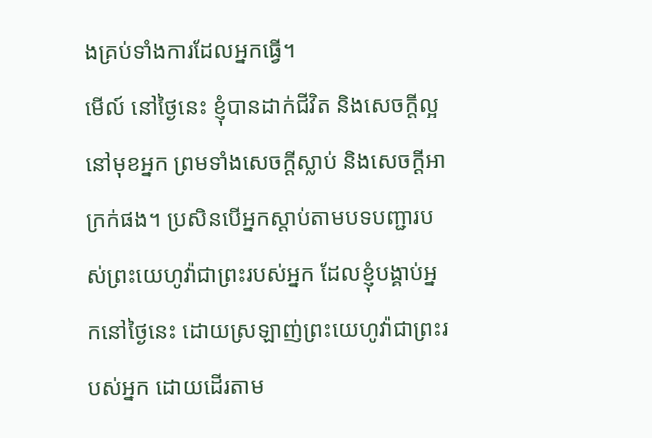ងគ្រប់ទាំងការដែលអ្នកធ្វើ។
មើល៍ នៅថ្ងៃនេះ ខ្ញុំបានដាក់ជីវិត និងសេចក្ដីល្អនៅមុខអ្នក ព្រមទាំងសេចក្ដីស្លាប់ និងសេចក្ដីអាក្រក់ផង។ ប្រសិនបើអ្នកស្ដាប់តាមបទបញ្ជារបស់ព្រះយេហូវ៉ាជាព្រះរបស់អ្នក ដែលខ្ញុំបង្គាប់អ្នកនៅថ្ងៃនេះ ដោយស្រឡាញ់ព្រះយេហូវ៉ាជាព្រះរបស់អ្នក ដោយដើរតាម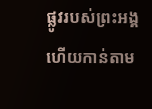ផ្លូវរបស់ព្រះអង្គ ហើយកាន់តាម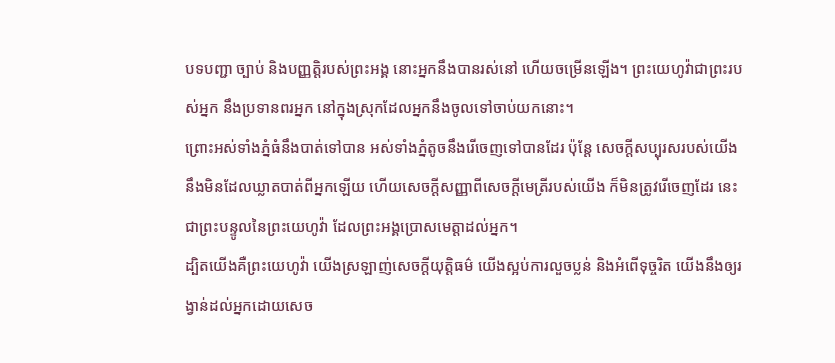បទបញ្ជា ច្បាប់ និងបញ្ញត្តិរបស់ព្រះអង្គ នោះអ្នកនឹងបានរស់នៅ ហើយចម្រើនឡើង។ ព្រះយេហូវ៉ាជាព្រះរបស់អ្នក នឹងប្រទានពរអ្នក នៅក្នុងស្រុកដែលអ្នកនឹងចូលទៅចាប់យកនោះ។
ព្រោះអស់ទាំងភ្នំធំនឹងបាត់ទៅបាន អស់ទាំងភ្នំតូចនឹងរើចេញទៅបានដែរ ប៉ុន្តែ សេចក្ដីសប្បុរសរបស់យើង នឹងមិនដែលឃ្លាតបាត់ពីអ្នកឡើយ ហើយសេចក្ដីសញ្ញាពីសេចក្ដីមេត្រីរបស់យើង ក៏មិនត្រូវរើចេញដែរ នេះជាព្រះបន្ទូលនៃព្រះយេហូវ៉ា ដែលព្រះអង្គប្រោសមេត្តាដល់អ្នក។
ដ្បិតយើងគឺព្រះយេហូវ៉ា យើងស្រឡាញ់សេចក្ដីយុត្តិធម៌ យើងស្អប់ការលួចប្លន់ និងអំពើទុច្ចរិត យើងនឹងឲ្យរង្វាន់ដល់អ្នកដោយសេច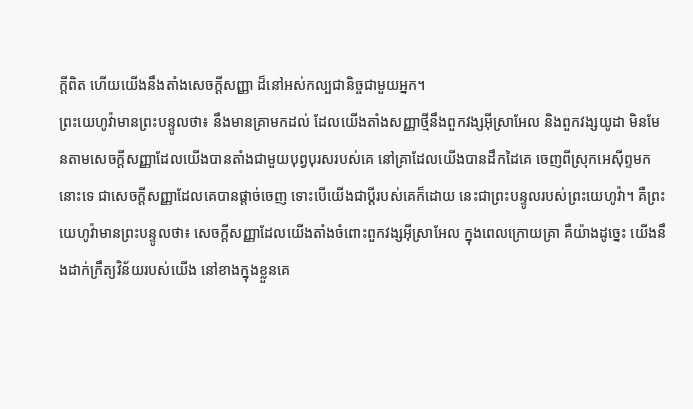ក្ដីពិត ហើយយើងនឹងតាំងសេចក្ដីសញ្ញា ដ៏នៅអស់កល្បជានិច្ចជាមួយអ្នក។
ព្រះយេហូវ៉ាមានព្រះបន្ទូលថា៖ នឹងមានគ្រាមកដល់ ដែលយើងតាំងសញ្ញាថ្មីនឹងពួកវង្សអ៊ីស្រាអែល និងពួកវង្សយូដា មិនមែនតាមសេចក្ដីសញ្ញាដែលយើងបានតាំងជាមួយបុព្វបុរសរបស់គេ នៅគ្រាដែលយើងបានដឹកដៃគេ ចេញពីស្រុកអេស៊ីព្ទមកនោះទេ ជាសេចក្ដីសញ្ញាដែលគេបានផ្តាច់ចេញ ទោះបើយើងជាប្ដីរបស់គេក៏ដោយ នេះជាព្រះបន្ទូលរបស់ព្រះយេហូវ៉ា។ គឺព្រះយេហូវ៉ាមានព្រះបន្ទូលថា៖ សេចក្ដីសញ្ញាដែលយើងតាំងចំពោះពួកវង្សអ៊ីស្រាអែល ក្នុងពេលក្រោយគ្រា គឺយ៉ាងដូច្នេះ យើងនឹងដាក់ក្រឹត្យវិន័យរបស់យើង នៅខាងក្នុងខ្លួនគេ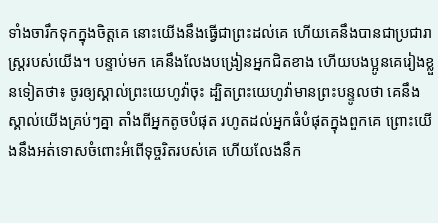ទាំងចារឹកទុកក្នុងចិត្តគេ នោះយើងនឹងធ្វើជាព្រះដល់គេ ហើយគេនឹងបានជាប្រជារាស្ត្ររបស់យើង។ បន្ទាប់មក គេនឹងលែងបង្រៀនអ្នកជិតខាង ហើយបងប្អូនគេរៀងខ្លួនទៀតថា៖ ចូរឲ្យស្គាល់ព្រះយេហូវ៉ាចុះ ដ្បិតព្រះយេហូវ៉ាមានព្រះបន្ទូលថា គេនឹងស្គាល់យើងគ្រប់ៗគ្នា តាំងពីអ្នកតូចបំផុត រហូតដល់អ្នកធំបំផុតក្នុងពួកគេ ព្រោះយើងនឹងអត់ទោសចំពោះអំពើទុច្ចរិតរបស់គេ ហើយលែងនឹក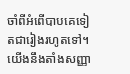ចាំពីអំពើបាបគេទៀតជារៀងរហូតទៅ។
យើងនឹងតាំងសញ្ញា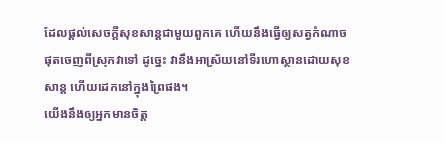ដែលផ្ដល់សេចក្ដីសុខសាន្តជាមួយពួកគេ ហើយនឹងធ្វើឲ្យសត្វកំណាចផុតចេញពីស្រុកវាទៅ ដូច្នេះ វានឹងអាស្រ័យនៅទីរហោស្ថានដោយសុខសាន្ត ហើយដេកនៅក្នុងព្រៃផង។
យើងនឹងឲ្យអ្នកមានចិត្ត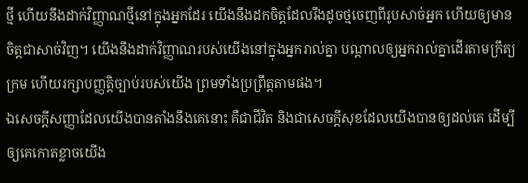ថ្មី ហើយនឹងដាក់វិញ្ញាណថ្មីនៅក្នុងអ្នកដែរ យើងនឹងដកចិត្តដែលរឹងដូចថ្មចេញពីរូបសាច់អ្នក ហើយឲ្យមានចិត្តជាសាច់វិញ។ យើងនឹងដាក់វិញ្ញាណរបស់យើងនៅក្នុងអ្នករាល់គ្នា បណ្ដាលឲ្យអ្នករាល់គ្នាដើរតាមក្រឹត្យក្រម ហើយរក្សាបញ្ញត្តិច្បាប់របស់យើង ព្រមទាំងប្រព្រឹត្តតាមផង។
ឯសេចក្ដីសញ្ញាដែលយើងបានតាំងនឹងគេនោះ គឺជាជីវិត និងជាសេចក្ដីសុខដែលយើងបានឲ្យដល់គេ ដើម្បីឲ្យគេកោតខ្លាចយើង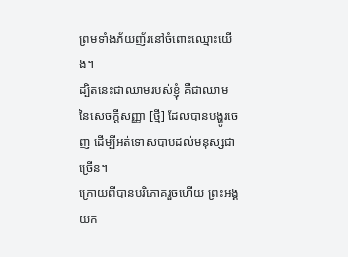ព្រមទាំងភ័យញ័រនៅចំពោះឈ្មោះយើង។
ដ្បិតនេះជាឈាមរបស់ខ្ញុំ គឺជាឈាមនៃសេចក្ដីសញ្ញា [ថ្មី] ដែលបានបង្ហូរចេញ ដើម្បីអត់ទោសបាបដល់មនុស្សជាច្រើន។
ក្រោយពីបានបរិភោគរួចហើយ ព្រះអង្គយក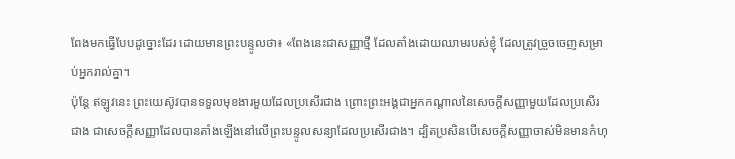ពែងមកធ្វើបែបដូច្នោះដែរ ដោយមានព្រះបន្ទូលថា៖ «ពែងនេះជាសញ្ញាថ្មី ដែលតាំងដោយឈាមរបស់ខ្ញុំ ដែលត្រូវច្រួចចេញសម្រាប់អ្នករាល់គ្នា។
ប៉ុន្ដែ ឥឡូវនេះ ព្រះយេស៊ូវបានទទួលមុខងារមួយដែលប្រសើរជាង ព្រោះព្រះអង្គជាអ្នកកណ្ដាលនៃសេចក្ដីសញ្ញាមួយដែលប្រសើរជាង ជាសេចក្ដីសញ្ញាដែលបានតាំងឡើងនៅលើព្រះបន្ទូលសន្យាដែលប្រសើរជាង។ ដ្បិតប្រសិនបើសេចក្ដីសញ្ញាចាស់មិនមានកំហុ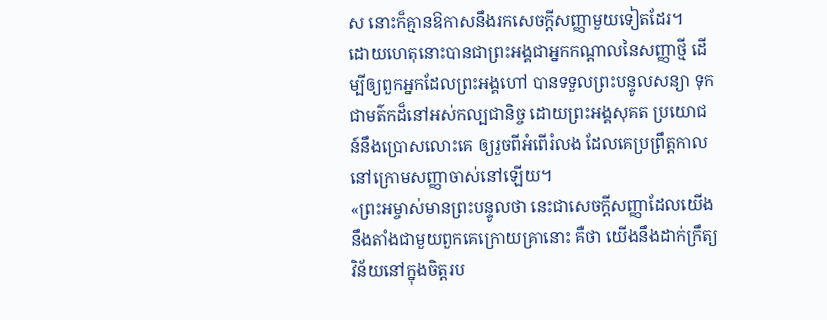ស នោះក៏គ្មានឱកាសនឹងរកសេចក្ដីសញ្ញាមួយទៀតដែរ។
ដោយហេតុនោះបានជាព្រះអង្គជាអ្នកកណ្តាលនៃសញ្ញាថ្មី ដើម្បីឲ្យពួកអ្នកដែលព្រះអង្គហៅ បានទទួលព្រះបន្ទូលសន្យា ទុកជាមត៌កដ៏នៅអស់កល្បជានិច្ច ដោយព្រះអង្គសុគត ប្រយោជន៍នឹងប្រោសលោះគេ ឲ្យរួចពីអំពើរំលង ដែលគេប្រព្រឹត្តកាលនៅក្រោមសញ្ញាចាស់នៅឡើយ។
«ព្រះអម្ចាស់មានព្រះបន្ទូលថា នេះជាសេចក្ដីសញ្ញាដែលយើងនឹងតាំងជាមួយពួកគេក្រោយគ្រានោះ គឺថា យើងនឹងដាក់ក្រឹត្យវិន័យនៅក្នុងចិត្តរប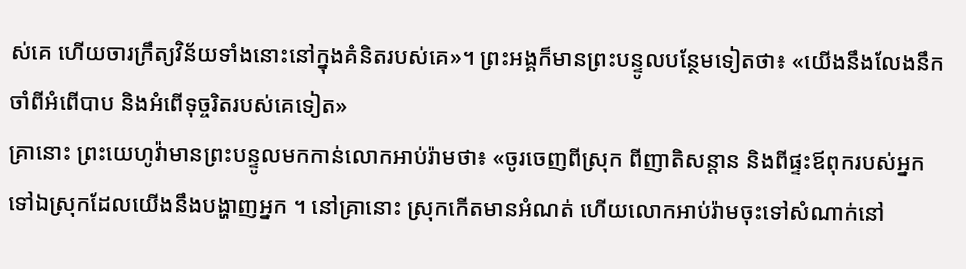ស់គេ ហើយចារក្រឹត្យវិន័យទាំងនោះនៅក្នុងគំនិតរបស់គេ»។ ព្រះអង្គក៏មានព្រះបន្ទូលបន្ថែមទៀតថា៖ «យើងនឹងលែងនឹកចាំពីអំពើបាប និងអំពើទុច្ចរិតរបស់គេទៀត»
គ្រានោះ ព្រះយេហូវ៉ាមានព្រះបន្ទូលមកកាន់លោកអាប់រ៉ាមថា៖ «ចូរចេញពីស្រុក ពីញាតិសន្តាន និងពីផ្ទះឪពុករបស់អ្នក ទៅឯស្រុកដែលយើងនឹងបង្ហាញអ្នក ។ នៅគ្រានោះ ស្រុកកើតមានអំណត់ ហើយលោកអាប់រ៉ាមចុះទៅសំណាក់នៅ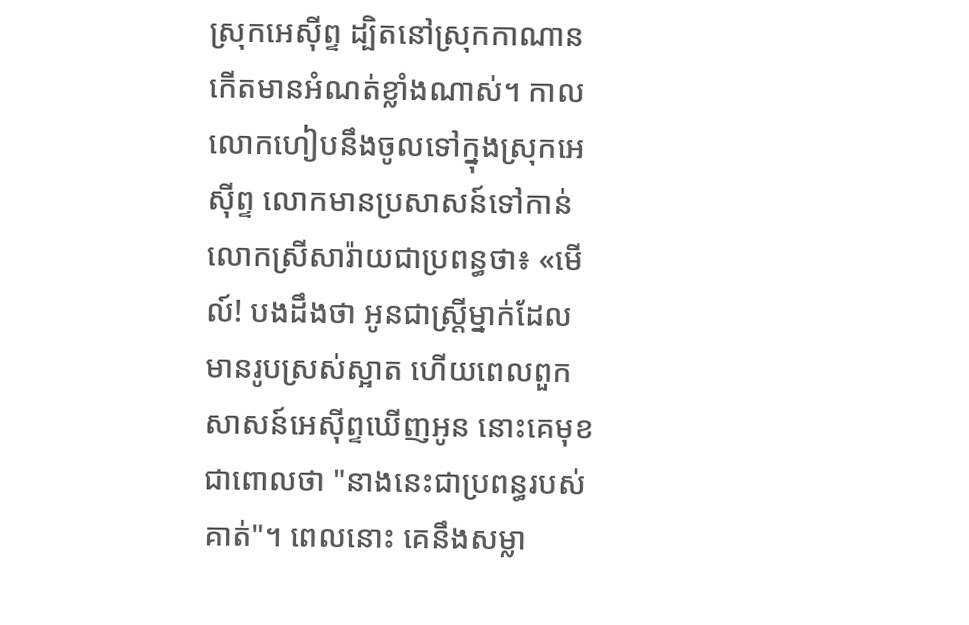ស្រុកអេស៊ីព្ទ ដ្បិតនៅស្រុកកាណានកើតមានអំណត់ខ្លាំងណាស់។ កាលលោកហៀបនឹងចូលទៅក្នុងស្រុកអេស៊ីព្ទ លោកមានប្រសាសន៍ទៅកាន់លោកស្រីសារ៉ាយជាប្រពន្ធថា៖ «មើល៍! បងដឹងថា អូនជាស្ត្រីម្នាក់ដែលមានរូបស្រស់ស្អាត ហើយពេលពួកសាសន៍អេស៊ីព្ទឃើញអូន នោះគេមុខជាពោលថា "នាងនេះជាប្រពន្ធរបស់គាត់"។ ពេលនោះ គេនឹងសម្លា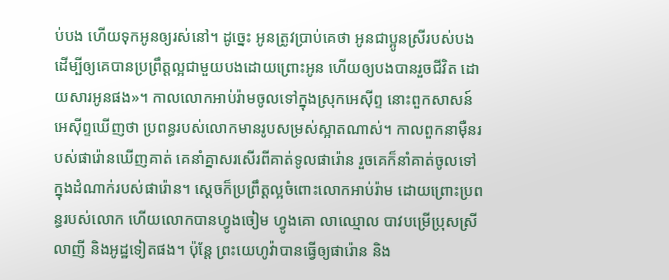ប់បង ហើយទុកអូនឲ្យរស់នៅ។ ដូច្នេះ អូនត្រូវប្រាប់គេថា អូនជាប្អូនស្រីរបស់បង ដើម្បីឲ្យគេបានប្រព្រឹត្តល្អជាមួយបងដោយព្រោះអូន ហើយឲ្យបងបានរួចជីវិត ដោយសារអូនផង»។ កាលលោកអាប់រ៉ាមចូលទៅក្នុងស្រុកអេស៊ីព្ទ នោះពួកសាសន៍អេស៊ីព្ទឃើញថា ប្រពន្ធរបស់លោកមានរូបសម្រស់ស្អាតណាស់។ កាលពួកនាម៉ឺនរបស់ផារ៉ោនឃើញគាត់ គេនាំគ្នាសរសើរពីគាត់ទូលផារ៉ោន រួចគេក៏នាំគាត់ចូលទៅក្នុងដំណាក់របស់ផារ៉ោន។ ស្ដេចក៏ប្រព្រឹត្តល្អចំពោះលោកអាប់រ៉ាម ដោយព្រោះប្រពន្ធរបស់លោក ហើយលោកបានហ្វូងចៀម ហ្វូងគោ លាឈ្មោល បាវបម្រើប្រុសស្រី លាញី និងអូដ្ឋទៀតផង។ ប៉ុន្ដែ ព្រះយេហូវ៉ាបានធ្វើឲ្យផារ៉ោន និង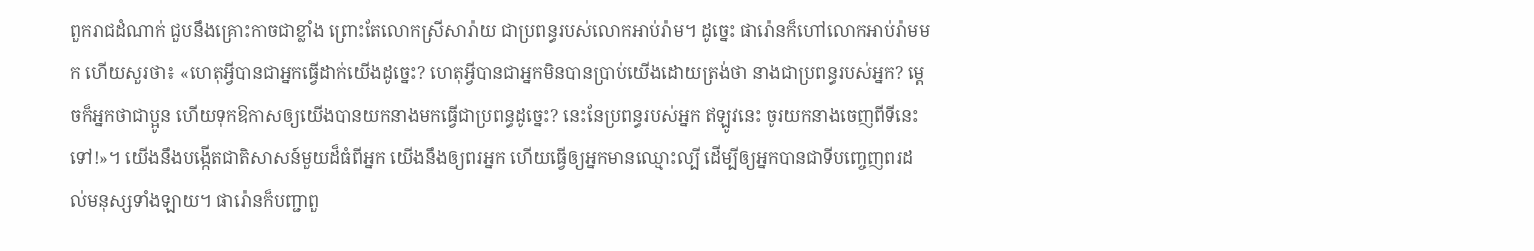ពួករាជដំណាក់ ជួបនឹងគ្រោះកាចជាខ្លាំង ព្រោះតែលោកស្រីសារ៉ាយ ជាប្រពន្ធរបស់លោកអាប់រ៉ាម។ ដូច្នេះ ផារ៉ោនក៏ហៅលោកអាប់រ៉ាមមក ហើយសួរថា៖ «ហេតុអ្វីបានជាអ្នកធ្វើដាក់យើងដូច្នេះ? ហេតុអ្វីបានជាអ្នកមិនបានប្រាប់យើងដោយត្រង់ថា នាងជាប្រពន្ធរបស់អ្នក? ម្តេចក៏អ្នកថាជាប្អូន ហើយទុកឱកាសឲ្យយើងបានយកនាងមកធ្វើជាប្រពន្ធដូច្នេះ? នេះនែប្រពន្ធរបស់អ្នក ឥឡូវនេះ ចូរយកនាងចេញពីទីនេះទៅ!»។ យើងនឹងបង្កើតជាតិសាសន៍មួយដ៏ធំពីអ្នក យើងនឹងឲ្យពរអ្នក ហើយធ្វើឲ្យអ្នកមានឈ្មោះល្បី ដើម្បីឲ្យអ្នកបានជាទីបញ្ចេញពរដល់មនុស្សទាំងឡាយ។ ផារ៉ោនក៏បញ្ជាពួ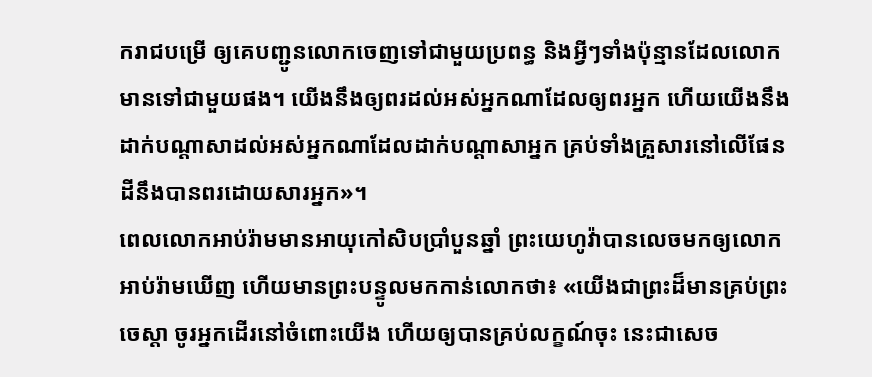ករាជបម្រើ ឲ្យគេបញ្ជូនលោកចេញទៅជាមួយប្រពន្ធ និងអ្វីៗទាំងប៉ុន្មានដែលលោកមានទៅជាមួយផង។ យើងនឹងឲ្យពរដល់អស់អ្នកណាដែលឲ្យពរអ្នក ហើយយើងនឹងដាក់បណ្ដាសាដល់អស់អ្នកណាដែលដាក់បណ្ដាសាអ្នក គ្រប់ទាំងគ្រួសារនៅលើផែនដីនឹងបានពរដោយសារអ្នក»។
ពេលលោកអាប់រ៉ាមមានអាយុកៅសិបប្រាំបួនឆ្នាំ ព្រះយេហូវ៉ាបានលេចមកឲ្យលោកអាប់រ៉ាមឃើញ ហើយមានព្រះបន្ទូលមកកាន់លោកថា៖ «យើងជាព្រះដ៏មានគ្រប់ព្រះចេស្តា ចូរអ្នកដើរនៅចំពោះយើង ហើយឲ្យបានគ្រប់លក្ខណ៍ចុះ នេះជាសេច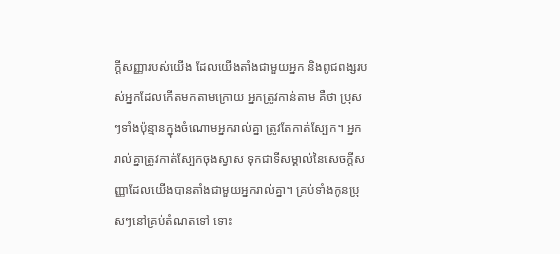ក្ដីសញ្ញារបស់យើង ដែលយើងតាំងជាមួយអ្នក និងពូជពង្សរបស់អ្នកដែលកើតមកតាមក្រោយ អ្នកត្រូវកាន់តាម គឺថា ប្រុសៗទាំងប៉ុន្មានក្នុងចំណោមអ្នករាល់គ្នា ត្រូវតែកាត់ស្បែក។ អ្នករាល់គ្នាត្រូវកាត់ស្បែកចុងស្វាស ទុកជាទីសម្គាល់នៃសេចក្ដីសញ្ញាដែលយើងបានតាំងជាមួយអ្នករាល់គ្នា។ គ្រប់ទាំងកូនប្រុសៗនៅគ្រប់តំណតទៅ ទោះ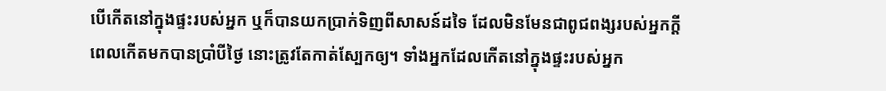បើកើតនៅក្នុងផ្ទះរបស់អ្នក ឬក៏បានយកប្រាក់ទិញពីសាសន៍ដទៃ ដែលមិនមែនជាពូជពង្សរបស់អ្នកក្តី ពេលកើតមកបានប្រាំបីថ្ងៃ នោះត្រូវតែកាត់ស្បែកឲ្យ។ ទាំងអ្នកដែលកើតនៅក្នុងផ្ទះរបស់អ្នក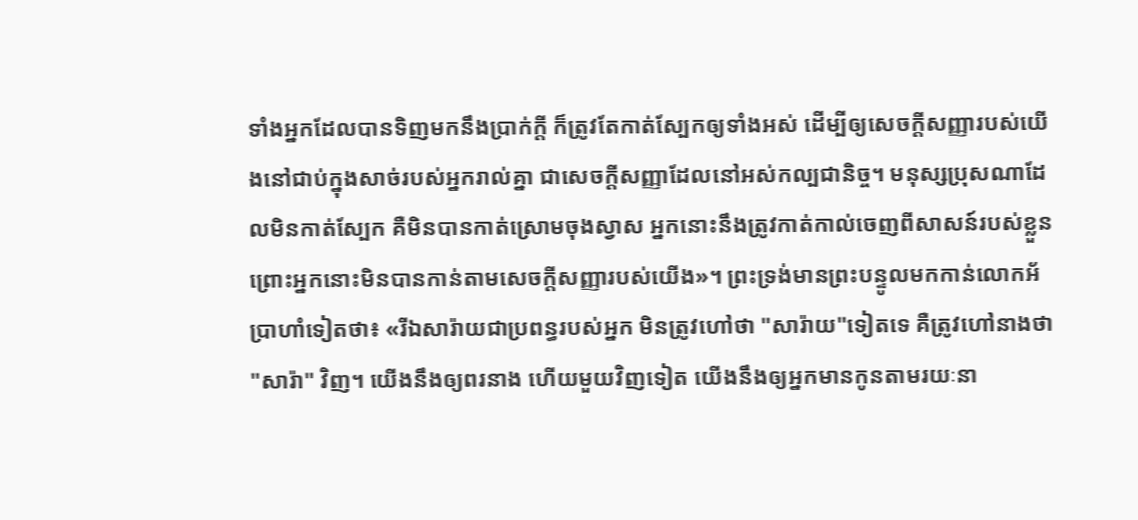ទាំងអ្នកដែលបានទិញមកនឹងប្រាក់ក្តី ក៏ត្រូវតែកាត់ស្បែកឲ្យទាំងអស់ ដើម្បីឲ្យសេចក្ដីសញ្ញារបស់យើងនៅជាប់ក្នុងសាច់របស់អ្នករាល់គ្នា ជាសេចក្ដីសញ្ញាដែលនៅអស់កល្បជានិច្ច។ មនុស្សប្រុសណាដែលមិនកាត់ស្បែក គឺមិនបានកាត់ស្រោមចុងស្វាស អ្នកនោះនឹងត្រូវកាត់កាល់ចេញពីសាសន៍របស់ខ្លួន ព្រោះអ្នកនោះមិនបានកាន់តាមសេចក្ដីសញ្ញារបស់យើង»។ ព្រះទ្រង់មានព្រះបន្ទូលមកកាន់លោកអ័ប្រាហាំទៀតថា៖ «រីឯសារ៉ាយជាប្រពន្ធរបស់អ្នក មិនត្រូវហៅថា "សារ៉ាយ"ទៀតទេ គឺត្រូវហៅនាងថា "សារ៉ា" វិញ។ យើងនឹងឲ្យពរនាង ហើយមួយវិញទៀត យើងនឹងឲ្យអ្នកមានកូនតាមរយៈនា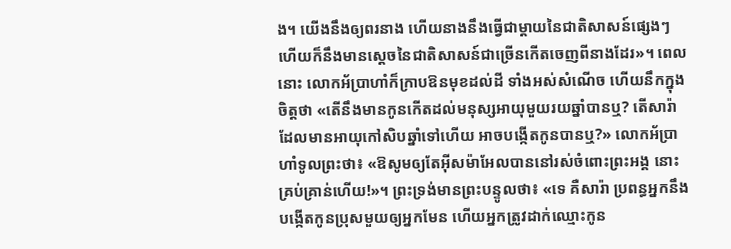ង។ យើងនឹងឲ្យពរនាង ហើយនាងនឹងធ្វើជាម្តាយនៃជាតិសាសន៍ផ្សេងៗ ហើយក៏នឹងមានស្តេចនៃជាតិសាសន៍ជាច្រើនកើតចេញពីនាងដែរ»។ ពេលនោះ លោកអ័ប្រាហាំក៏ក្រាបឱនមុខដល់ដី ទាំងអស់សំណើច ហើយនឹកក្នុងចិត្តថា «តើនឹងមានកូនកើតដល់មនុស្សអាយុមួយរយឆ្នាំបានឬ? តើសារ៉ាដែលមានអាយុកៅសិបឆ្នាំទៅហើយ អាចបង្កើតកូនបានឬ?» លោកអ័ប្រាហាំទូលព្រះថា៖ «ឱសូមឲ្យតែអ៊ីសម៉ាអែលបាននៅរស់ចំពោះព្រះអង្គ នោះគ្រប់គ្រាន់ហើយ!»។ ព្រះទ្រង់មានព្រះបន្ទូលថា៖ «ទេ គឺសារ៉ា ប្រពន្ធអ្នកនឹងបង្កើតកូនប្រុសមួយឲ្យអ្នកមែន ហើយអ្នកត្រូវដាក់ឈ្មោះកូន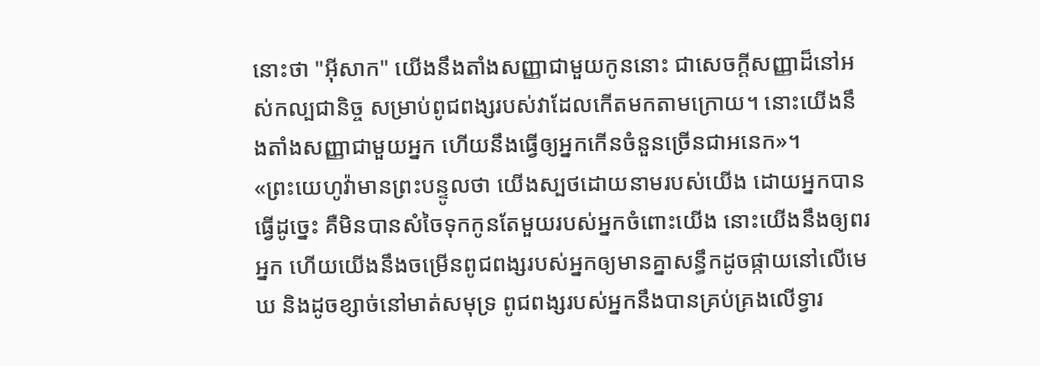នោះថា "អ៊ីសាក" យើងនឹងតាំងសញ្ញាជាមួយកូននោះ ជាសេចក្ដីសញ្ញាដ៏នៅអស់កល្បជានិច្ច សម្រាប់ពូជពង្សរបស់វាដែលកើតមកតាមក្រោយ។ នោះយើងនឹងតាំងសញ្ញាជាមួយអ្នក ហើយនឹងធ្វើឲ្យអ្នកកើនចំនួនច្រើនជាអនេក»។
«ព្រះយេហូវ៉ាមានព្រះបន្ទូលថា យើងស្បថដោយនាមរបស់យើង ដោយអ្នកបានធ្វើដូច្នេះ គឺមិនបានសំចៃទុកកូនតែមួយរបស់អ្នកចំពោះយើង នោះយើងនឹងឲ្យពរអ្នក ហើយយើងនឹងចម្រើនពូជពង្សរបស់អ្នកឲ្យមានគ្នាសន្ធឹកដូចផ្កាយនៅលើមេឃ និងដូចខ្សាច់នៅមាត់សមុទ្រ ពូជពង្សរបស់អ្នកនឹងបានគ្រប់គ្រងលើទ្វារ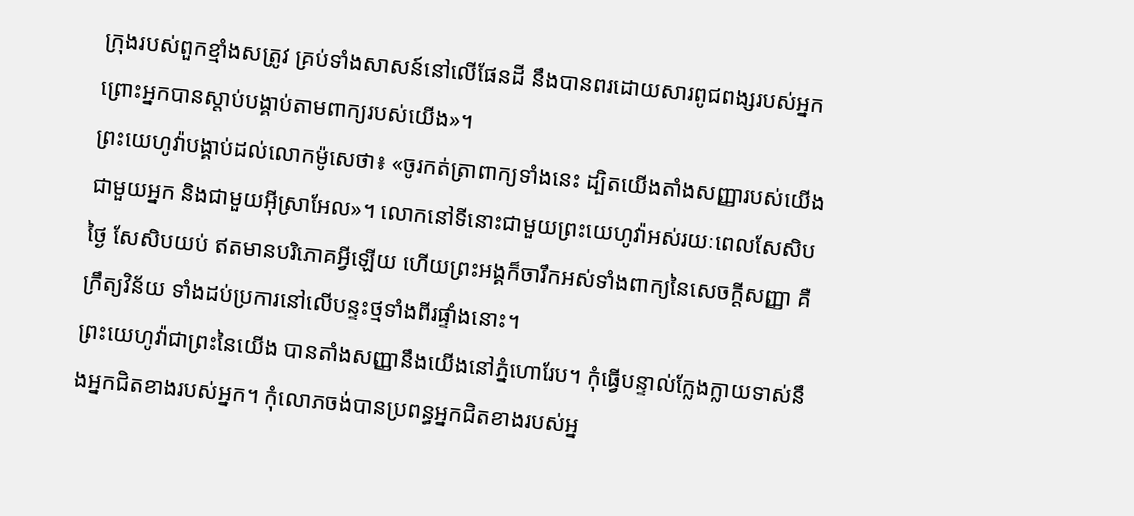ក្រុងរបស់ពួកខ្មាំងសត្រូវ គ្រប់ទាំងសាសន៍នៅលើផែនដី នឹងបានពរដោយសារពូជពង្សរបស់អ្នក ព្រោះអ្នកបានស្តាប់បង្គាប់តាមពាក្យរបស់យើង»។
ព្រះយេហូវ៉ាបង្គាប់ដល់លោកម៉ូសេថា៖ «ចូរកត់ត្រាពាក្យទាំងនេះ ដ្បិតយើងតាំងសញ្ញារបស់យើងជាមួយអ្នក និងជាមួយអ៊ីស្រាអែល»។ លោកនៅទីនោះជាមួយព្រះយេហូវ៉ាអស់រយៈពេលសែសិបថ្ងៃ សែសិបយប់ ឥតមានបរិភោគអ្វីឡើយ ហើយព្រះអង្គក៏ចារឹកអស់ទាំងពាក្យនៃសេចក្ដីសញ្ញា គឺក្រឹត្យវិន័យ ទាំងដប់ប្រការនៅលើបន្ទះថ្មទាំងពីរផ្ទាំងនោះ។
ព្រះយេហូវ៉ាជាព្រះនៃយើង បានតាំងសញ្ញានឹងយើងនៅភ្នំហោរែប។ កុំធ្វើបន្ទាល់ក្លែងក្លាយទាស់នឹងអ្នកជិតខាងរបស់អ្នក។ កុំលោភចង់បានប្រពន្ធអ្នកជិតខាងរបស់អ្ន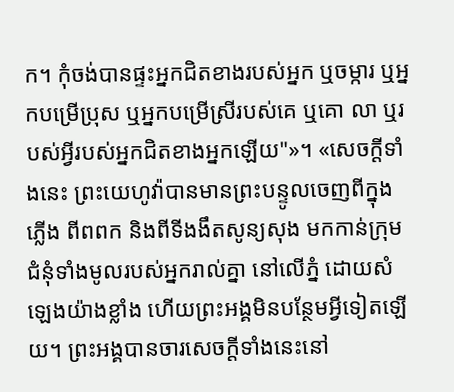ក។ កុំចង់បានផ្ទះអ្នកជិតខាងរបស់អ្នក ឬចម្ការ ឬអ្នកបម្រើប្រុស ឬអ្នកបម្រើស្រីរបស់គេ ឬគោ លា ឬរបស់អ្វីរបស់អ្នកជិតខាងអ្នកឡើយ"»។ «សេចក្ដីទាំងនេះ ព្រះយេហូវ៉ាបានមានព្រះបន្ទូលចេញពីក្នុងភ្លើង ពីពពក និងពីទីងងឹតសូន្យសុង មកកាន់ក្រុមជំនុំទាំងមូលរបស់អ្នករាល់គ្នា នៅលើភ្នំ ដោយសំឡេងយ៉ាងខ្លាំង ហើយព្រះអង្គមិនបន្ថែមអ្វីទៀតឡើយ។ ព្រះអង្គបានចារសេចក្ដីទាំងនេះនៅ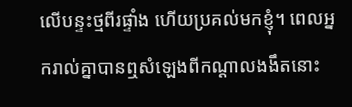លើបន្ទះថ្មពីរផ្ទាំង ហើយប្រគល់មកខ្ញុំ។ ពេលអ្នករាល់គ្នាបានឮសំឡេងពីកណ្ដាលងងឹតនោះ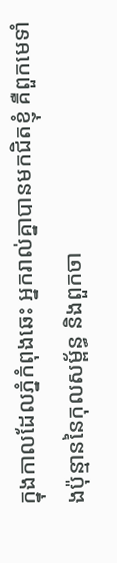ក្នុងកាលដែលភ្នំកំពុងឆេះ អ្នករាល់គ្នាបានមកជិតខ្ញុំ គឺពួកមេទាំងប៉ុន្មាននៃកុលសម្ព័ន្ធ និងពួកចា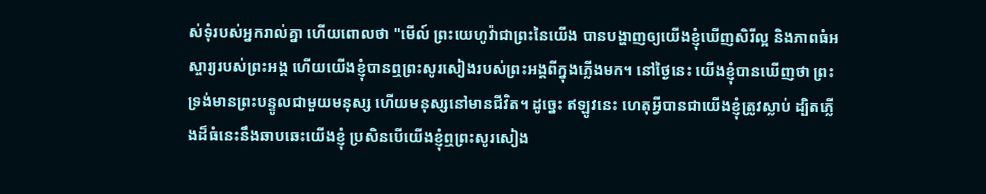ស់ទុំរបស់អ្នករាល់គ្នា ហើយពោលថា "មើល៍ ព្រះយេហូវ៉ាជាព្រះនៃយើង បានបង្ហាញឲ្យយើងខ្ញុំឃើញសិរីល្អ និងភាពធំអស្ចារ្យរបស់ព្រះអង្គ ហើយយើងខ្ញុំបានឮព្រះសូរសៀងរបស់ព្រះអង្គពីក្នុងភ្លើងមក។ នៅថ្ងៃនេះ យើងខ្ញុំបានឃើញថា ព្រះទ្រង់មានព្រះបន្ទូលជាមួយមនុស្ស ហើយមនុស្សនៅមានជីវិត។ ដូច្នេះ ឥឡូវនេះ ហេតុអ្វីបានជាយើងខ្ញុំត្រូវស្លាប់ ដ្បិតភ្លើងដ៏ធំនេះនឹងឆាបឆេះយើងខ្ញុំ ប្រសិនបើយើងខ្ញុំឮព្រះសូរសៀង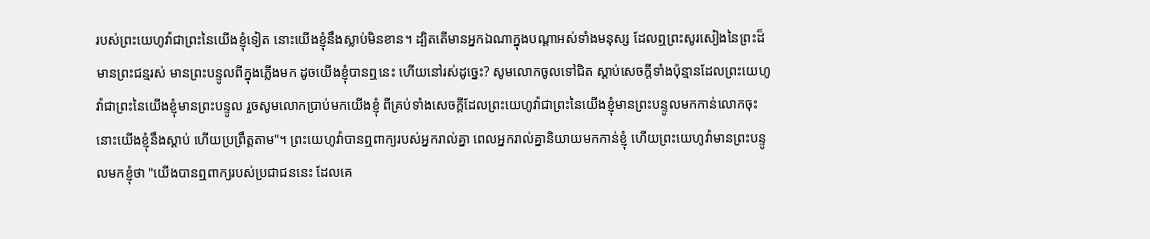របស់ព្រះយេហូវ៉ាជាព្រះនៃយើងខ្ញុំទៀត នោះយើងខ្ញុំនឹងស្លាប់មិនខាន។ ដ្បិតតើមានអ្នកឯណាក្នុងបណ្ដាអស់ទាំងមនុស្ស ដែលឮព្រះសូរសៀងនៃព្រះដ៏មានព្រះជន្មរស់ មានព្រះបន្ទូលពីក្នុងភ្លើងមក ដូចយើងខ្ញុំបានឮនេះ ហើយនៅរស់ដូច្នេះ? សូមលោកចូលទៅជិត ស្តាប់សេចក្ដីទាំងប៉ុន្មានដែលព្រះយេហូវ៉ាជាព្រះនៃយើងខ្ញុំមានព្រះបន្ទូល រួចសូមលោកប្រាប់មកយើងខ្ញុំ ពីគ្រប់ទាំងសេចក្ដីដែលព្រះយេហូវ៉ាជាព្រះនៃយើងខ្ញុំមានព្រះបន្ទូលមកកាន់លោកចុះ នោះយើងខ្ញុំនឹងស្តាប់ ហើយប្រព្រឹត្តតាម"។ ព្រះយេហូវ៉ាបានឮពាក្យរបស់អ្នករាល់គ្នា ពេលអ្នករាល់គ្នានិយាយមកកាន់ខ្ញុំ ហើយព្រះយេហូវ៉ាមានព្រះបន្ទូលមកខ្ញុំថា "យើងបានឮពាក្យរបស់ប្រជាជននេះ ដែលគេ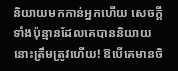និយាយមកកាន់អ្នកហើយ សេចក្ដីទាំងប៉ុន្មានដែលគេបាននិយាយនោះត្រឹមត្រូវហើយ! ឱបើគេមានចិ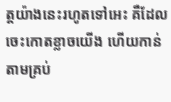ត្តយ៉ាងនេះរហូតទៅអេះ គឺដែលចេះកោតខ្លាចយើង ហើយកាន់តាមគ្រប់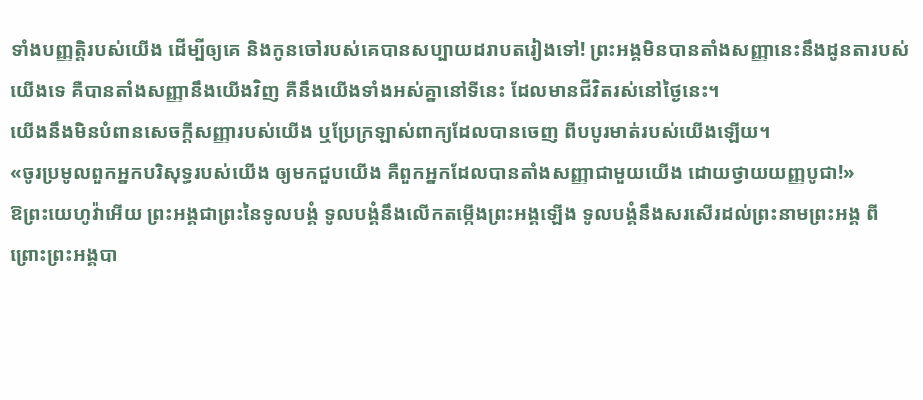ទាំងបញ្ញត្តិរបស់យើង ដើម្បីឲ្យគេ និងកូនចៅរបស់គេបានសប្បាយដរាបតរៀងទៅ! ព្រះអង្គមិនបានតាំងសញ្ញានេះនឹងដូនតារបស់យើងទេ គឺបានតាំងសញ្ញានឹងយើងវិញ គឺនឹងយើងទាំងអស់គ្នានៅទីនេះ ដែលមានជីវិតរស់នៅថ្ងៃនេះ។
យើងនឹងមិនបំពានសេចក្ដីសញ្ញារបស់យើង ឬប្រែក្រឡាស់ពាក្យដែលបានចេញ ពីបបូរមាត់របស់យើងឡើយ។
«ចូរប្រមូលពួកអ្នកបរិសុទ្ធរបស់យើង ឲ្យមកជួបយើង គឺពួកអ្នកដែលបានតាំងសញ្ញាជាមួយយើង ដោយថ្វាយយញ្ញបូជា!»
ឱព្រះយេហូវ៉ាអើយ ព្រះអង្គជាព្រះនៃទូលបង្គំ ទូលបង្គំនឹងលើកតម្កើងព្រះអង្គឡើង ទូលបង្គំនឹងសរសើរដល់ព្រះនាមព្រះអង្គ ពីព្រោះព្រះអង្គបា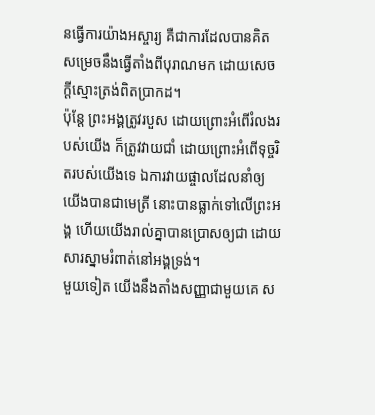នធ្វើការយ៉ាងអស្ចារ្យ គឺជាការដែលបានគិតសម្រេចនឹងធ្វើតាំងពីបុរាណមក ដោយសេចក្ដីស្មោះត្រង់ពិតប្រាកដ។
ប៉ុន្តែ ព្រះអង្គត្រូវរបួស ដោយព្រោះអំពើរំលងរបស់យើង ក៏ត្រូវវាយជាំ ដោយព្រោះអំពើទុច្ចរិតរបស់យើងទេ ឯការវាយផ្ចាលដែលនាំឲ្យយើងបានជាមេត្រី នោះបានធ្លាក់ទៅលើព្រះអង្គ ហើយយើងរាល់គ្នាបានប្រោសឲ្យជា ដោយសារស្នាមរំពាត់នៅអង្គទ្រង់។
មួយទៀត យើងនឹងតាំងសញ្ញាជាមួយគេ ស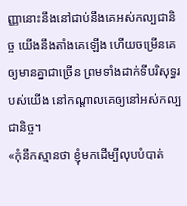ញ្ញានោះនឹងនៅជាប់នឹងគេអស់កល្បជានិច្ច យើងនឹងតាំងគេឡើង ហើយចម្រើនគេឲ្យមានគ្នាជាច្រើន ព្រមទាំងដាក់ទីបរិសុទ្ធរបស់យើង នៅកណ្ដាលគេឲ្យនៅអស់កល្បជានិច្ច។
«កុំនឹកស្មានថា ខ្ញុំមកដើម្បីលុបបំបាត់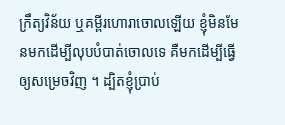ក្រឹត្យវិន័យ ឬគម្ពីរហោរាចោលឡើយ ខ្ញុំមិនមែនមកដើម្បីលុបបំបាត់ចោលទេ គឺមកដើម្បីធ្វើឲ្យសម្រេចវិញ ។ ដ្បិតខ្ញុំប្រាប់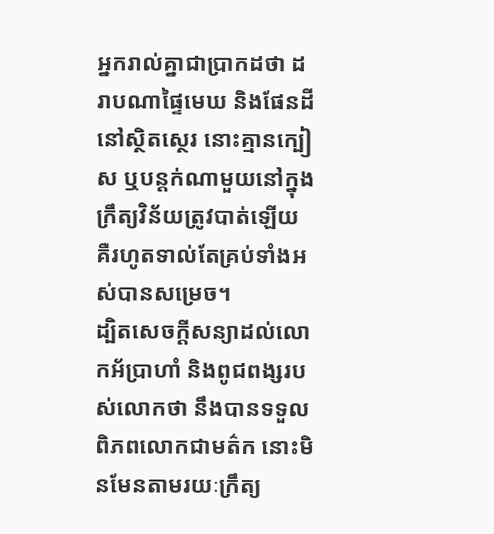អ្នករាល់គ្នាជាប្រាកដថា ដរាបណាផ្ទៃមេឃ និងផែនដីនៅស្ថិតស្ថេរ នោះគ្មានក្បៀស ឬបន្តក់ណាមួយនៅក្នុងក្រឹត្យវិន័យត្រូវបាត់ឡើយ គឺរហូតទាល់តែគ្រប់ទាំងអស់បានសម្រេច។
ដ្បិតសេចក្តីសន្យាដល់លោកអ័ប្រាហាំ និងពូជពង្សរបស់លោកថា នឹងបានទទួលពិភពលោកជាមត៌ក នោះមិនមែនតាមរយៈក្រឹត្យ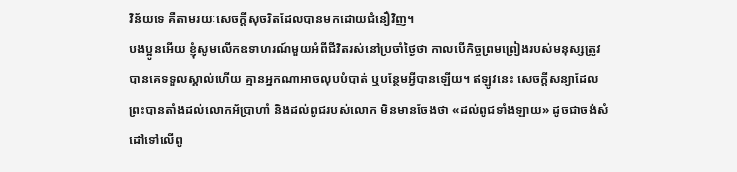វិន័យទេ គឺតាមរយៈសេចក្តីសុចរិតដែលបានមកដោយជំនឿវិញ។
បងប្អូនអើយ ខ្ញុំសូមលើកឧទាហរណ៍មួយអំពីជីវិតរស់នៅប្រចាំថ្ងៃថា កាលបើកិច្ចព្រមព្រៀងរបស់មនុស្សត្រូវបានគេទទួលស្គាល់ហើយ គ្មានអ្នកណាអាចលុបបំបាត់ ឬបន្ថែមអ្វីបានឡើយ។ ឥឡូវនេះ សេចក្ដីសន្យាដែលព្រះបានតាំងដល់លោកអ័ប្រាហាំ និងដល់ពូជរបស់លោក មិនមានចែងថា «ដល់ពូជទាំងឡាយ» ដូចជាចង់សំដៅទៅលើពូ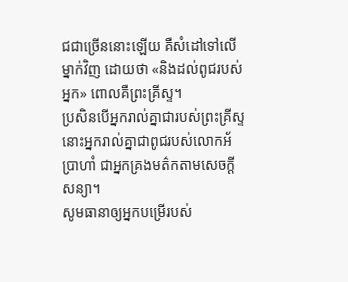ជជាច្រើននោះឡើយ គឺសំដៅទៅលើម្នាក់វិញ ដោយថា «និងដល់ពូជរបស់អ្នក» ពោលគឺព្រះគ្រីស្ទ។
ប្រសិនបើអ្នករាល់គ្នាជារបស់ព្រះគ្រីស្ទ នោះអ្នករាល់គ្នាជាពូជរបស់លោកអ័ប្រាហាំ ជាអ្នកគ្រងមត៌កតាមសេចក្ដីសន្យា។
សូមធានាឲ្យអ្នកបម្រើរបស់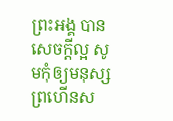ព្រះអង្គ បានសេចក្ដីល្អ សូមកុំឲ្យមនុស្សព្រហើនស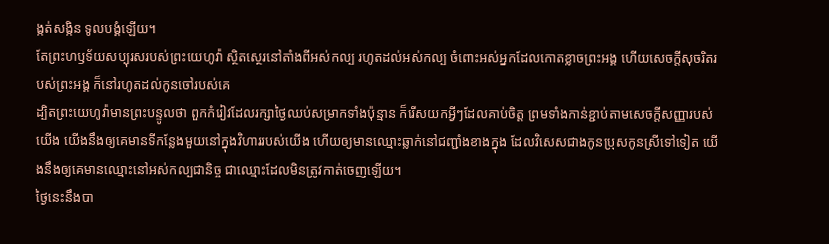ង្កត់សង្កិន ទូលបង្គំឡើយ។
តែព្រះហឫទ័យសប្បុរសរបស់ព្រះយេហូវ៉ា ស្ថិតស្ថេរនៅតាំងពីអស់កល្ប រហូតដល់អស់កល្ប ចំពោះអស់អ្នកដែលកោតខ្លាចព្រះអង្គ ហើយសេចក្ដីសុចរិតរបស់ព្រះអង្គ ក៏នៅរហូតដល់កូនចៅរបស់គេ
ដ្បិតព្រះយេហូវ៉ាមានព្រះបន្ទូលថា ពួកកំរៀវដែលរក្សាថ្ងៃឈប់សម្រាកទាំងប៉ុន្មាន ក៏រើសយកអ្វីៗដែលគាប់ចិត្ត ព្រមទាំងកាន់ខ្ជាប់តាមសេចក្ដីសញ្ញារបស់យើង យើងនឹងឲ្យគេមានទីកន្លែងមួយនៅក្នុងវិហាររបស់យើង ហើយឲ្យមានឈ្មោះឆ្លាក់នៅជញ្ជាំងខាងក្នុង ដែលវិសេសជាងកូនប្រុសកូនស្រីទៅទៀត យើងនឹងឲ្យគេមានឈ្មោះនៅអស់កល្បជានិច្ច ជាឈ្មោះដែលមិនត្រូវកាត់ចេញឡើយ។
ថ្ងៃនេះនឹងបា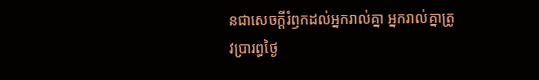នជាសេចក្ដីរំឭកដល់អ្នករាល់គ្នា អ្នករាល់គ្នាត្រូវប្រារព្ធថ្ងៃ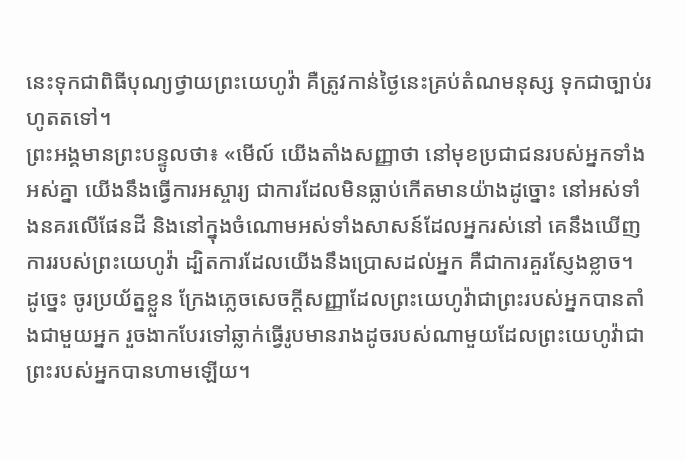នេះទុកជាពិធីបុណ្យថ្វាយព្រះយេហូវ៉ា គឺត្រូវកាន់ថ្ងៃនេះគ្រប់តំណមនុស្ស ទុកជាច្បាប់រហូតតទៅ។
ព្រះអង្គមានព្រះបន្ទូលថា៖ «មើល៍ យើងតាំងសញ្ញាថា នៅមុខប្រជាជនរបស់អ្នកទាំងអស់គ្នា យើងនឹងធ្វើការអស្ចារ្យ ជាការដែលមិនធ្លាប់កើតមានយ៉ាងដូច្នោះ នៅអស់ទាំងនគរលើផែនដី និងនៅក្នុងចំណោមអស់ទាំងសាសន៍ដែលអ្នករស់នៅ គេនឹងឃើញការរបស់ព្រះយេហូវ៉ា ដ្បិតការដែលយើងនឹងប្រោសដល់អ្នក គឺជាការគួរស្ញែងខ្លាច។
ដូច្នេះ ចូរប្រយ័ត្នខ្លួន ក្រែងភ្លេចសេចក្ដីសញ្ញាដែលព្រះយេហូវ៉ាជាព្រះរបស់អ្នកបានតាំងជាមួយអ្នក រួចងាកបែរទៅឆ្លាក់ធ្វើរូបមានរាងដូចរបស់ណាមួយដែលព្រះយេហូវ៉ាជាព្រះរបស់អ្នកបានហាមឡើយ។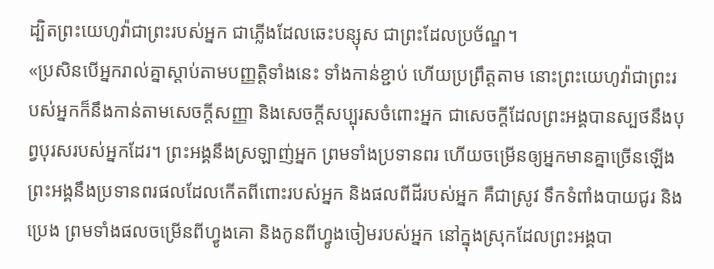ដ្បិតព្រះយេហូវ៉ាជាព្រះរបស់អ្នក ជាភ្លើងដែលឆេះបន្សុស ជាព្រះដែលប្រច័ណ្ឌ។
«ប្រសិនបើអ្នករាល់គ្នាស្តាប់តាមបញ្ញត្តិទាំងនេះ ទាំងកាន់ខ្ជាប់ ហើយប្រព្រឹត្តតាម នោះព្រះយេហូវ៉ាជាព្រះរបស់អ្នកក៏នឹងកាន់តាមសេចក្ដីសញ្ញា និងសេចក្ដីសប្បុរសចំពោះអ្នក ជាសេចក្ដីដែលព្រះអង្គបានស្បថនឹងបុព្វបុរសរបស់អ្នកដែរ។ ព្រះអង្គនឹងស្រឡាញ់អ្នក ព្រមទាំងប្រទានពរ ហើយចម្រើនឲ្យអ្នកមានគ្នាច្រើនឡើង ព្រះអង្គនឹងប្រទានពរផលដែលកើតពីពោះរបស់អ្នក និងផលពីដីរបស់អ្នក គឺជាស្រូវ ទឹកទំពាំងបាយជូរ និងប្រេង ព្រមទាំងផលចម្រើនពីហ្វូងគោ និងកូនពីហ្វូងចៀមរបស់អ្នក នៅក្នុងស្រុកដែលព្រះអង្គបា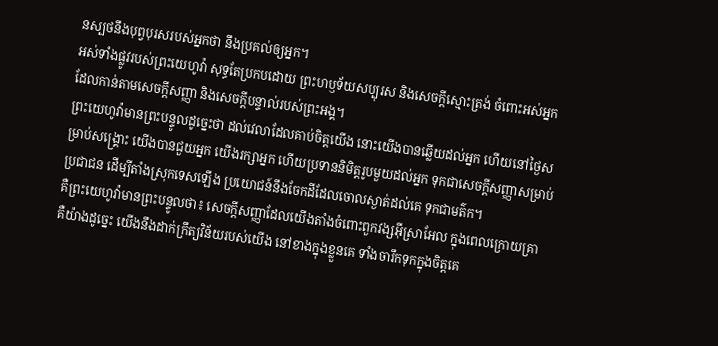នស្បថនឹងបុព្វបុរសរបស់អ្នកថា នឹងប្រគល់ឲ្យអ្នក។
អស់ទាំងផ្លូវរបស់ព្រះយេហូវ៉ា សុទ្ធតែប្រកបដោយ ព្រះហឫទ័យសប្បុរស និងសេចក្ដីស្មោះត្រង់ ចំពោះអស់អ្នកដែលកាន់តាមសេចក្ដីសញ្ញា និងសេចក្ដីបន្ទាល់របស់ព្រះអង្គ។
ព្រះយេហូវ៉ាមានព្រះបន្ទូលដូច្នេះថា ដល់វេលាដែលគាប់ចិត្តយើង នោះយើងបានឆ្លើយដល់អ្នក ហើយនៅថ្ងៃសម្រាប់សង្គ្រោះ យើងបានជួយអ្នក យើងរក្សាអ្នក ហើយប្រទាននិមិត្តរូបមួយដល់អ្នក ទុកជាសេចក្ដីសញ្ញាសម្រាប់ប្រជាជន ដើម្បីតាំងស្រុកទេសឡើង ប្រយោជន៍នឹងចែកដីដែលចោលស្ងាត់ដល់គេ ទុកជាមត៌ក។
គឺព្រះយេហូវ៉ាមានព្រះបន្ទូលថា៖ សេចក្ដីសញ្ញាដែលយើងតាំងចំពោះពួកវង្សអ៊ីស្រាអែល ក្នុងពេលក្រោយគ្រា គឺយ៉ាងដូច្នេះ យើងនឹងដាក់ក្រឹត្យវិន័យរបស់យើង នៅខាងក្នុងខ្លួនគេ ទាំងចារឹកទុកក្នុងចិត្តគេ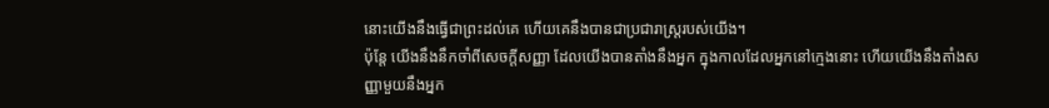នោះយើងនឹងធ្វើជាព្រះដល់គេ ហើយគេនឹងបានជាប្រជារាស្ត្ររបស់យើង។
ប៉ុន្តែ យើងនឹងនឹកចាំពីសេចក្ដីសញ្ញា ដែលយើងបានតាំងនឹងអ្នក ក្នុងកាលដែលអ្នកនៅក្មេងនោះ ហើយយើងនឹងតាំងសញ្ញាមួយនឹងអ្នក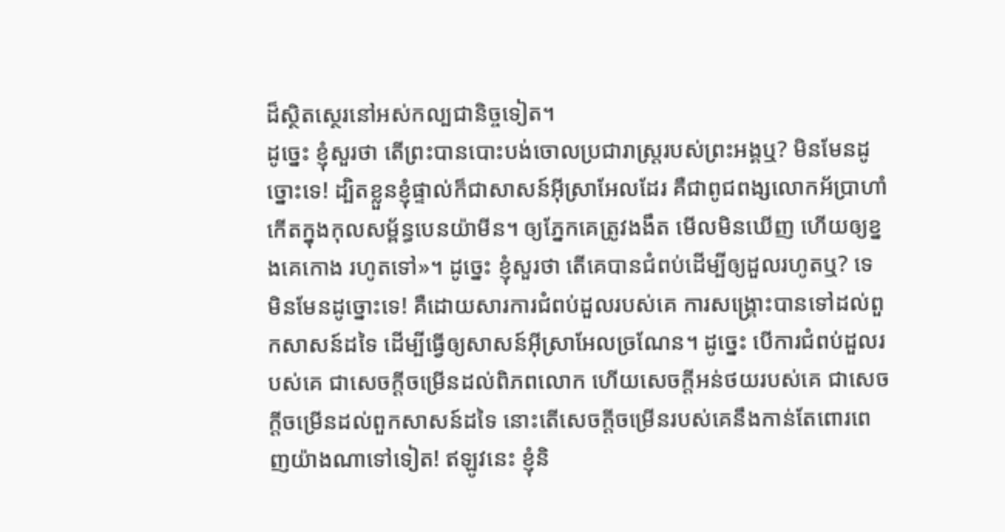ដ៏ស្ថិតស្ថេរនៅអស់កល្បជានិច្ចទៀត។
ដូច្នេះ ខ្ញុំសួរថា តើព្រះបានបោះបង់ចោលប្រជារាស្ត្ររបស់ព្រះអង្គឬ? មិនមែនដូច្នោះទេ! ដ្បិតខ្លួនខ្ញុំផ្ទាល់ក៏ជាសាសន៍អ៊ីស្រាអែលដែរ គឺជាពូជពង្សលោកអ័ប្រាហាំ កើតក្នុងកុលសម្ព័ន្ធបេនយ៉ាមីន។ ឲ្យភ្នែកគេត្រូវងងឹត មើលមិនឃើញ ហើយឲ្យខ្នងគេកោង រហូតទៅ»។ ដូច្នេះ ខ្ញុំសួរថា តើគេបានជំពប់ដើម្បីឲ្យដួលរហូតឬ? ទេ មិនមែនដូច្នោះទេ! គឺដោយសារការជំពប់ដួលរបស់គេ ការសង្គ្រោះបានទៅដល់ពួកសាសន៍ដទៃ ដើម្បីធ្វើឲ្យសាសន៍អ៊ីស្រាអែលច្រណែន។ ដូច្នេះ បើការជំពប់ដួលរបស់គេ ជាសេចក្ដីចម្រើនដល់ពិភពលោក ហើយសេចក្ដីអន់ថយរបស់គេ ជាសេចក្តីចម្រើនដល់ពួកសាសន៍ដទៃ នោះតើសេចក្តីចម្រើនរបស់គេនឹងកាន់តែពោរពេញយ៉ាងណាទៅទៀត! ឥឡូវនេះ ខ្ញុំនិ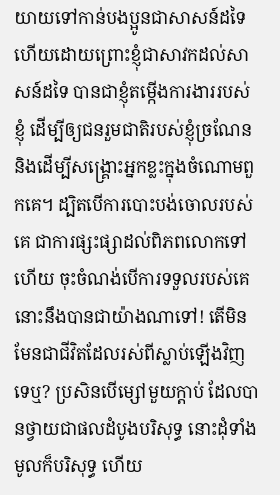យាយទៅកាន់បងប្អូនជាសាសន៍ដទៃ ហើយដោយព្រោះខ្ញុំជាសាវកដល់សាសន៍ដទៃ បានជាខ្ញុំតម្កើងការងាររបស់ខ្ញុំ ដើម្បីឲ្យជនរួមជាតិរបស់ខ្ញុំច្រណែន និងដើម្បីសង្គ្រោះអ្នកខ្លះក្នុងចំណោមពួកគេ។ ដ្បិតបើការបោះបង់ចោលរបស់គេ ជាការផ្សះផ្សាដល់ពិភពលោកទៅហើយ ចុះចំណង់បើការទទួលរបស់គេ នោះនឹងបានជាយ៉ាងណាទៅ! តើមិនមែនជាជីវិតដែលរស់ពីស្លាប់ឡើងវិញទេឬ? ប្រសិនបើម្សៅមួយក្តាប់ ដែលបានថ្វាយជាផលដំបូងបរិសុទ្ធ នោះដុំទាំងមូលក៏បរិសុទ្ធ ហើយ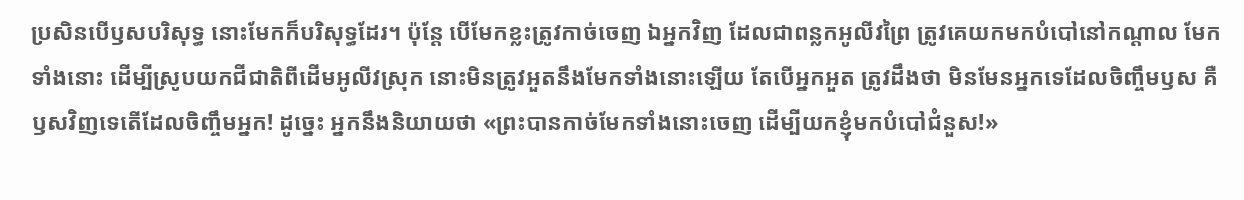ប្រសិនបើឫសបរិសុទ្ធ នោះមែកក៏បរិសុទ្ធដែរ។ ប៉ុន្តែ បើមែកខ្លះត្រូវកាច់ចេញ ឯអ្នកវិញ ដែលជាពន្លកអូលីវព្រៃ ត្រូវគេយកមកបំបៅនៅកណ្តាល មែកទាំងនោះ ដើម្បីស្រូបយកជីជាតិពីដើមអូលីវស្រុក នោះមិនត្រូវអួតនឹងមែកទាំងនោះឡើយ តែបើអ្នកអួត ត្រូវដឹងថា មិនមែនអ្នកទេដែលចិញ្ចឹមឫស គឺឫសវិញទេតើដែលចិញ្ចឹមអ្នក! ដូច្នេះ អ្នកនឹងនិយាយថា «ព្រះបានកាច់មែកទាំងនោះចេញ ដើម្បីយកខ្ញុំមកបំបៅជំនួស!»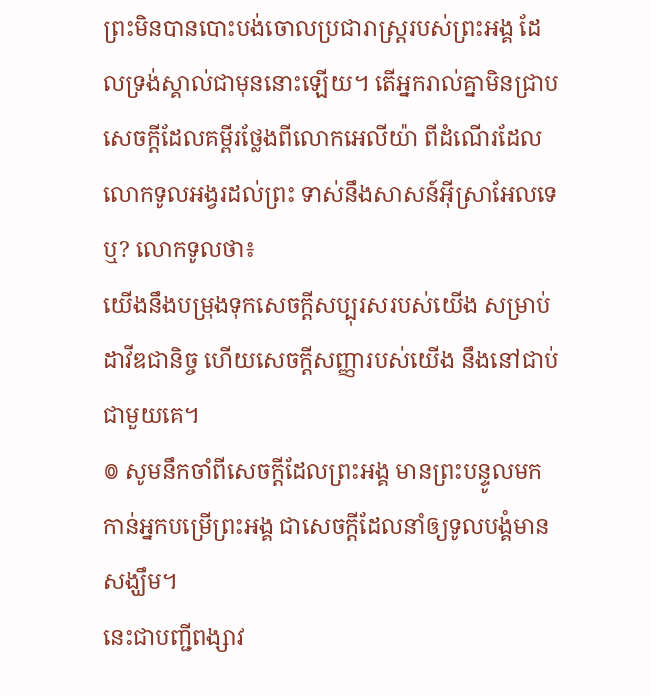ព្រះមិនបានបោះបង់ចោលប្រជារាស្ត្ររបស់ព្រះអង្គ ដែលទ្រង់ស្គាល់ជាមុននោះឡើយ។ តើអ្នករាល់គ្នាមិនជ្រាបសេចក្ដីដែលគម្ពីរថ្លែងពីលោកអេលីយ៉ា ពីដំណើរដែលលោកទូលអង្វរដល់ព្រះ ទាស់នឹងសាសន៍អ៊ីស្រាអែលទេឬ? លោកទូលថា៖
យើងនឹងបម្រុងទុកសេចក្ដីសប្បុរសរបស់យើង សម្រាប់ដាវីឌជានិច្ច ហើយសេចក្ដីសញ្ញារបស់យើង នឹងនៅជាប់ជាមួយគេ។
៙ សូមនឹកចាំពីសេចក្ដីដែលព្រះអង្គ មានព្រះបន្ទូលមកកាន់អ្នកបម្រើព្រះអង្គ ជាសេចក្ដីដែលនាំឲ្យទូលបង្គំមានសង្ឃឹម។
នេះជាបញ្ជីពង្សាវ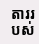តាររបស់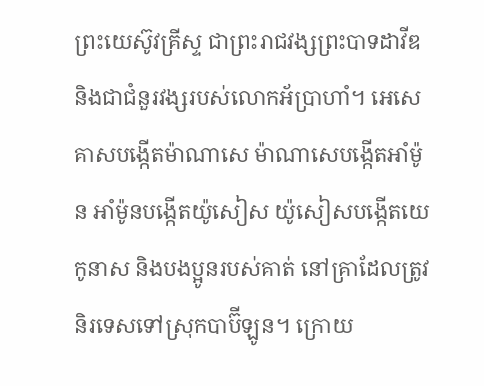ព្រះយេស៊ូវគ្រីស្ទ ជាព្រះរាជវង្សព្រះបាទដាវីឌ និងជាជំនួរវង្សរបស់លោកអ័ប្រាហាំ។ អេសេគាសបង្កើតម៉ាណាសេ ម៉ាណាសេបង្កើតអាំម៉ូន អាំម៉ូនបង្កើតយ៉ូសៀស យ៉ូសៀសបង្កើតយេកូនាស និងបងប្អូនរបស់គាត់ នៅគ្រាដែលត្រូវនិរទេសទៅស្រុកបាប៊ីឡូន។ ក្រោយ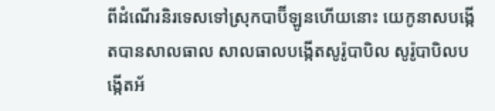ពីដំណើរនិរទេសទៅស្រុកបាប៊ីឡូនហើយនោះ យេកូនាសបង្កើតបានសាលធាល សាលធាលបង្កើតសូរ៉ូបាបិល សូរ៉ូបាបិលបង្កើតអ័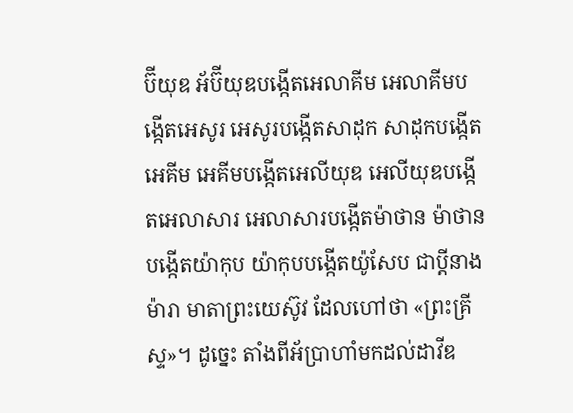ប៊ីយុឌ អ័ប៊ីយុឌបង្កើតអេលាគីម អេលាគីមបង្កើតអេសូរ អេសូរបង្កើតសាដុក សាដុកបង្កើតអេគីម អេគីមបង្កើតអេលីយុឌ អេលីយុឌបង្កើតអេលាសារ អេលាសារបង្កើតម៉ាថាន ម៉ាថានបង្កើតយ៉ាកុប យ៉ាកុបបង្កើតយ៉ូសែប ជាប្តីនាងម៉ារា មាតាព្រះយេស៊ូវ ដែលហៅថា «ព្រះគ្រីស្ទ»។ ដូច្នេះ តាំងពីអ័ប្រាហាំមកដល់ដាវីឌ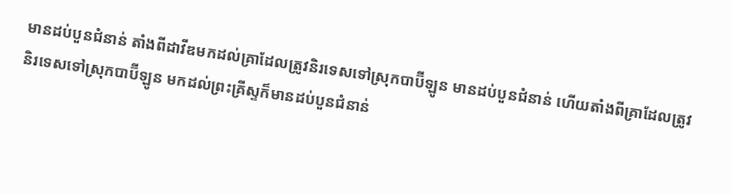មានដប់បួនជំនាន់ តាំងពីដាវីឌមកដល់គ្រាដែលត្រូវនិរទេសទៅស្រុកបាប៊ីឡូន មានដប់បួនជំនាន់ ហើយតាំងពីគ្រាដែលត្រូវនិរទេសទៅស្រុកបាប៊ីឡូន មកដល់ព្រះគ្រីស្ទក៏មានដប់បួនជំនាន់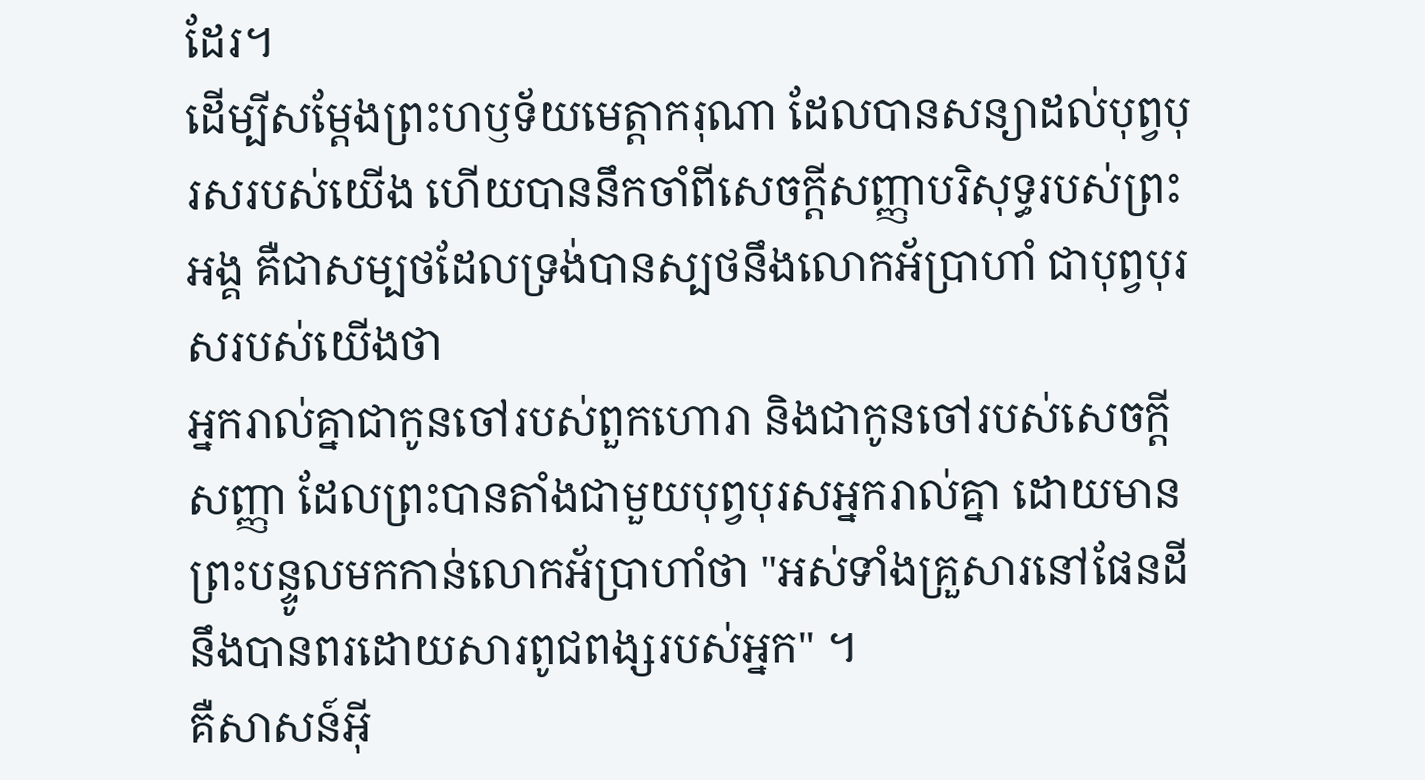ដែរ។
ដើម្បីសម្ដែងព្រះហឫទ័យមេត្តាករុណា ដែលបានសន្យាដល់បុព្វបុរសរបស់យើង ហើយបាននឹកចាំពីសេចក្តីសញ្ញាបរិសុទ្ធរបស់ព្រះអង្គ គឺជាសម្បថដែលទ្រង់បានស្បថនឹងលោកអ័ប្រាហាំ ជាបុព្វបុរសរបស់យើងថា
អ្នករាល់គ្នាជាកូនចៅរបស់ពួកហោរា និងជាកូនចៅរបស់សេចក្ដីសញ្ញា ដែលព្រះបានតាំងជាមួយបុព្វបុរសអ្នករាល់គ្នា ដោយមានព្រះបន្ទូលមកកាន់លោកអ័ប្រាហាំថា "អស់ទាំងគ្រួសារនៅផែនដីនឹងបានពរដោយសារពូជពង្សរបស់អ្នក" ។
គឺសាសន៍អ៊ី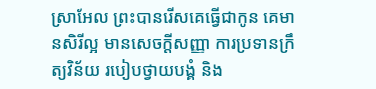ស្រាអែល ព្រះបានរើសគេធ្វើជាកូន គេមានសិរីល្អ មានសេចក្តីសញ្ញា ការប្រទានក្រឹត្យវិន័យ របៀបថ្វាយបង្គំ និង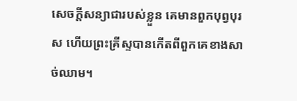សេចក្តីសន្យាជារបស់ខ្លួន គេមានពួកបុព្វបុរស ហើយព្រះគ្រីស្ទបានកើតពីពួកគេខាងសាច់ឈាម។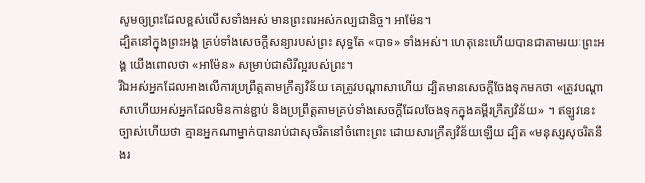សូមឲ្យព្រះដែលខ្ពស់លើសទាំងអស់ មានព្រះពរអស់កល្បជានិច្ច។ អាម៉ែន។
ដ្បិតនៅក្នុងព្រះអង្គ គ្រប់ទាំងសេចក្តីសន្យារបស់ព្រះ សុទ្ធតែ «បាទ» ទាំងអស់។ ហេតុនេះហើយបានជាតាមរយៈព្រះអង្គ យើងពោលថា «អាម៉ែន» សម្រាប់ជាសិរីល្អរបស់ព្រះ។
រីឯអស់អ្នកដែលអាងលើការប្រព្រឹត្តតាមក្រឹត្យវិន័យ គេត្រូវបណ្ដាសាហើយ ដ្បិតមានសេចក្ដីចែងទុកមកថា «ត្រូវបណ្ដាសាហើយអស់អ្នកដែលមិនកាន់ខ្ជាប់ និងប្រព្រឹត្តតាមគ្រប់ទាំងសេចក្ដីដែលចែងទុកក្នុងគម្ពីរក្រឹត្យវិន័យ» ។ ឥឡូវនេះ ច្បាស់ហើយថា គ្មានអ្នកណាម្នាក់បានរាប់ជាសុចរិតនៅចំពោះព្រះ ដោយសារក្រឹត្យវិន័យឡើយ ដ្បិត «មនុស្សសុចរិតនឹងរ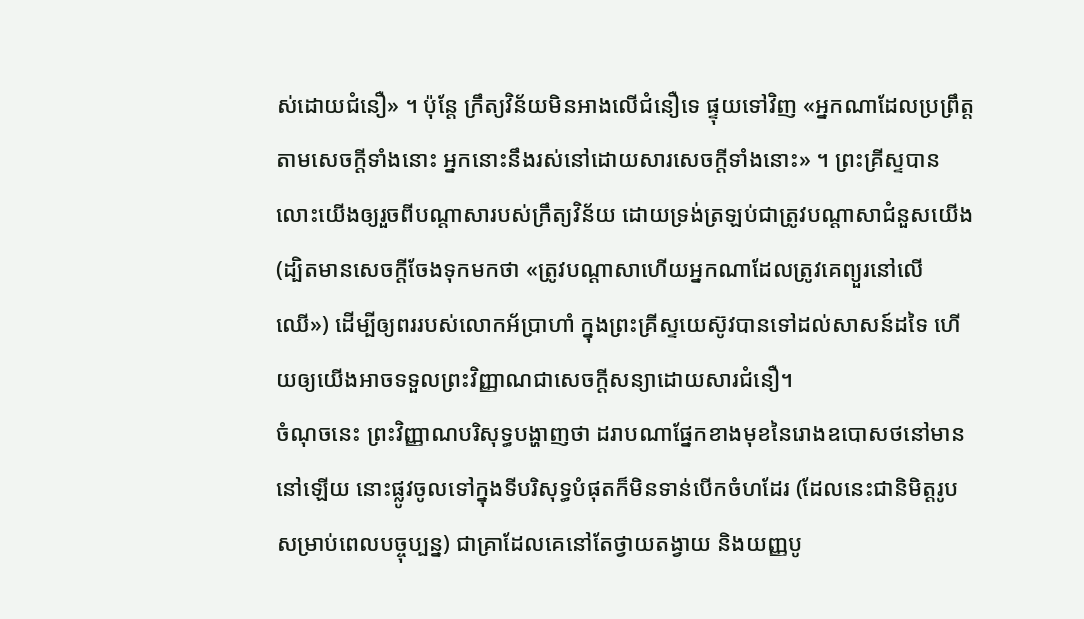ស់ដោយជំនឿ» ។ ប៉ុន្តែ ក្រឹត្យវិន័យមិនអាងលើជំនឿទេ ផ្ទុយទៅវិញ «អ្នកណាដែលប្រព្រឹត្តតាមសេចក្ដីទាំងនោះ អ្នកនោះនឹងរស់នៅដោយសារសេចក្ដីទាំងនោះ» ។ ព្រះគ្រីស្ទបានលោះយើងឲ្យរួចពីបណ្ដាសារបស់ក្រឹត្យវិន័យ ដោយទ្រង់ត្រឡប់ជាត្រូវបណ្ដាសាជំនួសយើង (ដ្បិតមានសេចក្ដីចែងទុកមកថា «ត្រូវបណ្ដាសាហើយអ្នកណាដែលត្រូវគេព្យួរនៅលើឈើ») ដើម្បីឲ្យពររបស់លោកអ័ប្រាហាំ ក្នុងព្រះគ្រីស្ទយេស៊ូវបានទៅដល់សាសន៍ដទៃ ហើយឲ្យយើងអាចទទួលព្រះវិញ្ញាណជាសេចក្តីសន្យាដោយសារជំនឿ។
ចំណុចនេះ ព្រះវិញ្ញាណបរិសុទ្ធបង្ហាញថា ដរាបណាផ្នែកខាងមុខនៃរោងឧបោសថនៅមាននៅឡើយ នោះផ្លូវចូលទៅក្នុងទីបរិសុទ្ធបំផុតក៏មិនទាន់បើកចំហដែរ (ដែលនេះជានិមិត្តរូបសម្រាប់ពេលបច្ចុប្បន្ន) ជាគ្រាដែលគេនៅតែថ្វាយតង្វាយ និងយញ្ញបូ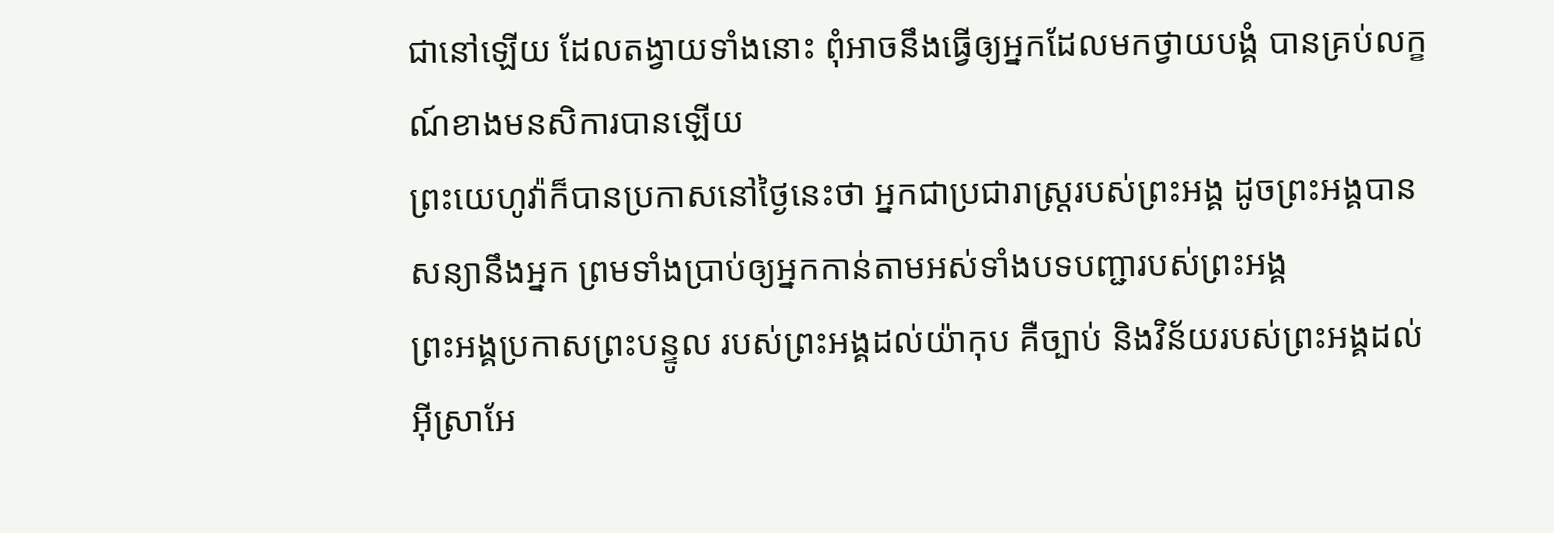ជានៅឡើយ ដែលតង្វាយទាំងនោះ ពុំអាចនឹងធ្វើឲ្យអ្នកដែលមកថ្វាយបង្គំ បានគ្រប់លក្ខណ៍ខាងមនសិការបានឡើយ
ព្រះយេហូវ៉ាក៏បានប្រកាសនៅថ្ងៃនេះថា អ្នកជាប្រជារាស្ត្ររបស់ព្រះអង្គ ដូចព្រះអង្គបានសន្យានឹងអ្នក ព្រមទាំងប្រាប់ឲ្យអ្នកកាន់តាមអស់ទាំងបទបញ្ជារបស់ព្រះអង្គ
ព្រះអង្គប្រកាសព្រះបន្ទូល របស់ព្រះអង្គដល់យ៉ាកុប គឺច្បាប់ និងវិន័យរបស់ព្រះអង្គដល់អ៊ីស្រាអែ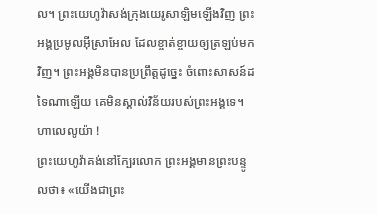ល។ ព្រះយេហូវ៉ាសង់ក្រុងយេរូសាឡិមឡើងវិញ ព្រះអង្គប្រមូលអ៊ីស្រាអែល ដែលខ្ចាត់ខ្ចាយឲ្យត្រឡប់មកវិញ។ ព្រះអង្គមិនបានប្រព្រឹត្តដូច្នេះ ចំពោះសាសន៍ដទៃណាឡើយ គេមិនស្គាល់វិន័យរបស់ព្រះអង្គទេ។ ហាលេលូយ៉ា !
ព្រះយេហូវ៉ាគង់នៅក្បែរលោក ព្រះអង្គមានព្រះបន្ទូលថា៖ «យើងជាព្រះ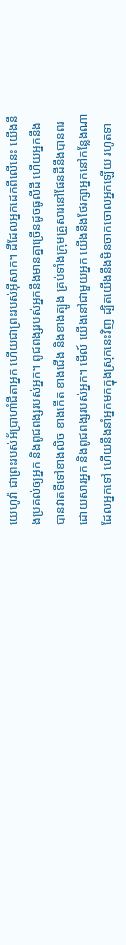យេហូវ៉ា ជាព្រះរបស់អ័ប្រាហាំជីតាអ្នក ហើយជាព្រះរបស់អ៊ីសាក។ ដីដែលអ្នកដេកពីលើនេះ យើងនឹងប្រគល់ឲ្យអ្នក និងពូជពង្សរបស់អ្នក។ ពូជពង្សរបស់អ្នកនឹងមានគ្នាច្រើនដូចធូលីដី ហើយអ្នកនឹងបានវាតទីទៅខាងលិច ខាងកើត ខាងជើង និងខាងត្បូង គ្រប់ទាំងក្រុមគ្រួសារនៅផែនដីនឹងបានពរដោយសារអ្នក និងពូជពង្សរបស់អ្នក។ មើល៍ យើងនៅជាមួយអ្នក យើងនឹងថែរក្សាអ្នកនៅកន្លែងណាដែលអ្នកទៅ ហើយនឹងនាំអ្នកមកក្នុងស្រុកនេះវិញ ដ្បិតយើងនឹងមិនចាកចោលអ្នកឡើយ រហូតទា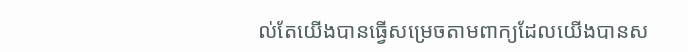ល់តែយើងបានធ្វើសម្រេចតាមពាក្យដែលយើងបានស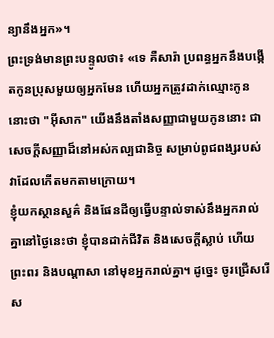ន្យានឹងអ្នក»។
ព្រះទ្រង់មានព្រះបន្ទូលថា៖ «ទេ គឺសារ៉ា ប្រពន្ធអ្នកនឹងបង្កើតកូនប្រុសមួយឲ្យអ្នកមែន ហើយអ្នកត្រូវដាក់ឈ្មោះកូននោះថា "អ៊ីសាក" យើងនឹងតាំងសញ្ញាជាមួយកូននោះ ជាសេចក្ដីសញ្ញាដ៏នៅអស់កល្បជានិច្ច សម្រាប់ពូជពង្សរបស់វាដែលកើតមកតាមក្រោយ។
ខ្ញុំយកស្ថានសួគ៌ និងផែនដីឲ្យធ្វើបន្ទាល់ទាស់នឹងអ្នករាល់គ្នានៅថ្ងៃនេះថា ខ្ញុំបានដាក់ជីវិត និងសេចក្ដីស្លាប់ ហើយព្រះពរ និងបណ្ដាសា នៅមុខអ្នករាល់គ្នា។ ដូច្នេះ ចូរជ្រើសរើស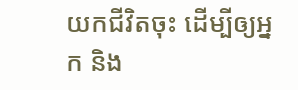យកជីវិតចុះ ដើម្បីឲ្យអ្នក និង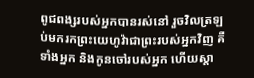ពូជពង្សរបស់អ្នកបានរស់នៅ រួចវិលត្រឡប់មករកព្រះយេហូវ៉ាជាព្រះរបស់អ្នកវិញ គឺទាំងអ្នក និងកូនចៅរបស់អ្នក ហើយស្តា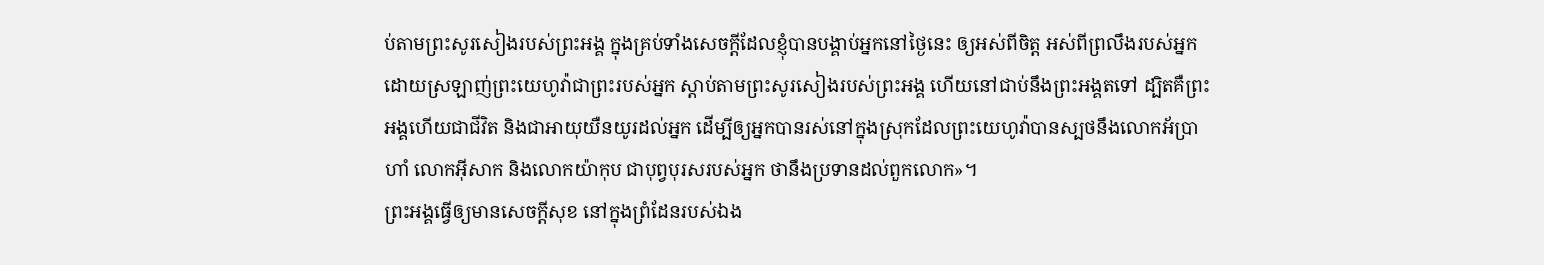ប់តាមព្រះសូរសៀងរបស់ព្រះអង្គ ក្នុងគ្រប់ទាំងសេចក្ដីដែលខ្ញុំបានបង្គាប់អ្នកនៅថ្ងៃនេះ ឲ្យអស់ពីចិត្ត អស់ពីព្រលឹងរបស់អ្នក ដោយស្រឡាញ់ព្រះយេហូវ៉ាជាព្រះរបស់អ្នក ស្តាប់តាមព្រះសូរសៀងរបស់ព្រះអង្គ ហើយនៅជាប់នឹងព្រះអង្គតទៅ ដ្បិតគឺព្រះអង្គហើយជាជីវិត និងជាអាយុយឺនយូរដល់អ្នក ដើម្បីឲ្យអ្នកបានរស់នៅក្នុងស្រុកដែលព្រះយេហូវ៉ាបានស្បថនឹងលោកអ័ប្រាហាំ លោកអ៊ីសាក និងលោកយ៉ាកុប ជាបុព្វបុរសរបស់អ្នក ថានឹងប្រទានដល់ពួកលោក»។
ព្រះអង្គធ្វើឲ្យមានសេចក្ដីសុខ នៅក្នុងព្រំដែនរបស់ឯង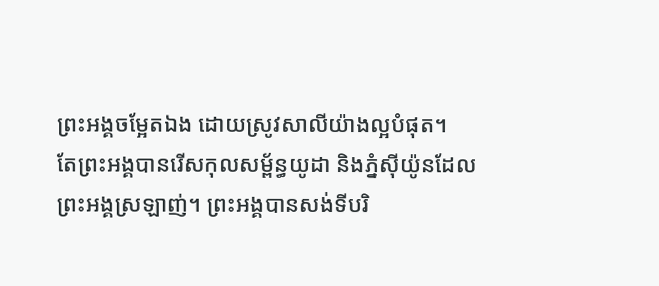ព្រះអង្គចម្អែតឯង ដោយស្រូវសាលីយ៉ាងល្អបំផុត។
តែព្រះអង្គបានរើសកុលសម្ព័ន្ធយូដា និងភ្នំស៊ីយ៉ូនដែលព្រះអង្គស្រឡាញ់។ ព្រះអង្គបានសង់ទីបរិ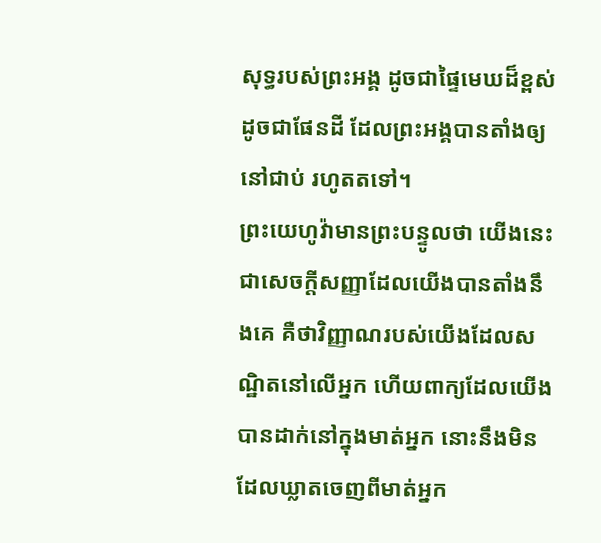សុទ្ធរបស់ព្រះអង្គ ដូចជាផ្ទៃមេឃដ៏ខ្ពស់ ដូចជាផែនដី ដែលព្រះអង្គបានតាំងឲ្យនៅជាប់ រហូតតទៅ។
ព្រះយេហូវ៉ាមានព្រះបន្ទូលថា យើងនេះជាសេចក្ដីសញ្ញាដែលយើងបានតាំងនឹងគេ គឺថាវិញ្ញាណរបស់យើងដែលសណ្ឋិតនៅលើអ្នក ហើយពាក្យដែលយើងបានដាក់នៅក្នុងមាត់អ្នក នោះនឹងមិនដែលឃ្លាតចេញពីមាត់អ្នក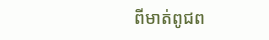ពីមាត់ពូជព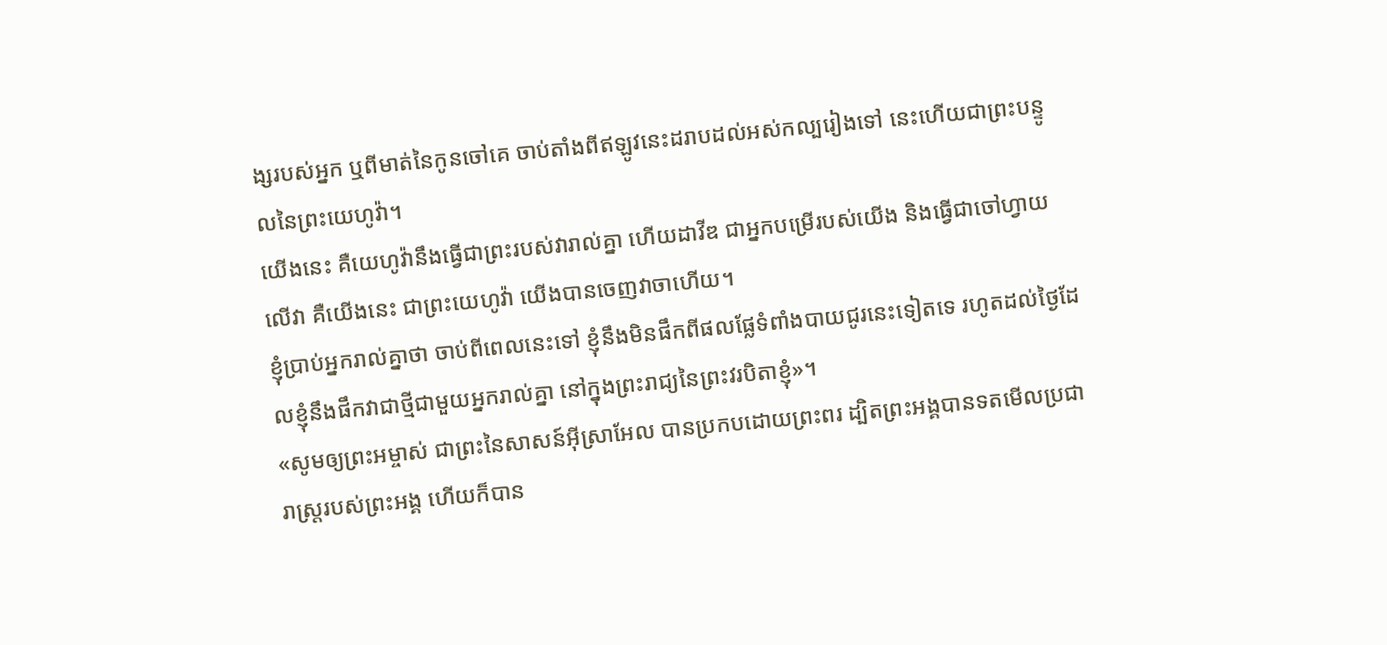ង្សរបស់អ្នក ឬពីមាត់នៃកូនចៅគេ ចាប់តាំងពីឥឡូវនេះដរាបដល់អស់កល្បរៀងទៅ នេះហើយជាព្រះបន្ទូលនៃព្រះយេហូវ៉ា។
យើងនេះ គឺយេហូវ៉ានឹងធ្វើជាព្រះរបស់វារាល់គ្នា ហើយដាវីឌ ជាអ្នកបម្រើរបស់យើង និងធ្វើជាចៅហ្វាយលើវា គឺយើងនេះ ជាព្រះយេហូវ៉ា យើងបានចេញវាចាហើយ។
ខ្ញុំប្រាប់អ្នករាល់គ្នាថា ចាប់ពីពេលនេះទៅ ខ្ញុំនឹងមិនផឹកពីផលផ្លែទំពាំងបាយជូរនេះទៀតទេ រហូតដល់ថ្ងៃដែលខ្ញុំនឹងផឹកវាជាថ្មីជាមួយអ្នករាល់គ្នា នៅក្នុងព្រះរាជ្យនៃព្រះវរបិតាខ្ញុំ»។
«សូមឲ្យព្រះអម្ចាស់ ជាព្រះនៃសាសន៍អ៊ីស្រាអែល បានប្រកបដោយព្រះពរ ដ្បិតព្រះអង្គបានទតមើលប្រជារាស្ត្ររបស់ព្រះអង្គ ហើយក៏បាន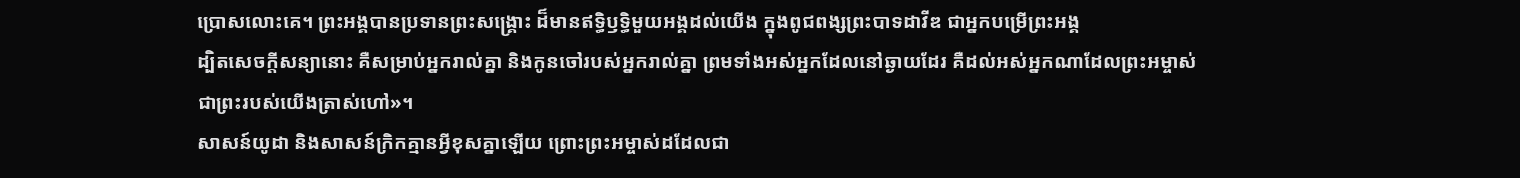ប្រោសលោះគេ។ ព្រះអង្គបានប្រទានព្រះសង្រ្គោះ ដ៏មានឥទ្ធិឫទ្ធិមួយអង្គដល់យើង ក្នុងពូជពង្សព្រះបាទដាវីឌ ជាអ្នកបម្រើព្រះអង្គ
ដ្បិតសេចក្តីសន្យានោះ គឺសម្រាប់អ្នករាល់គ្នា និងកូនចៅរបស់អ្នករាល់គ្នា ព្រមទាំងអស់អ្នកដែលនៅឆ្ងាយដែរ គឺដល់អស់អ្នកណាដែលព្រះអម្ចាស់ជាព្រះរបស់យើងត្រាស់ហៅ»។
សាសន៍យូដា និងសាសន៍ក្រិកគ្មានអ្វីខុសគ្នាឡើយ ព្រោះព្រះអម្ចាស់ដដែលជា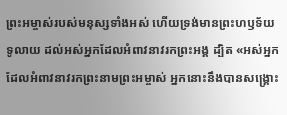ព្រះអម្ចាស់របស់មនុស្សទាំងអស់ ហើយទ្រង់មានព្រះហឫទ័យទូលាយ ដល់អស់អ្នកដែលអំពាវនាវរកព្រះអង្គ ដ្បិត «អស់អ្នកដែលអំពាវនាវរកព្រះនាមព្រះអម្ចាស់ អ្នកនោះនឹងបានសង្គ្រោះ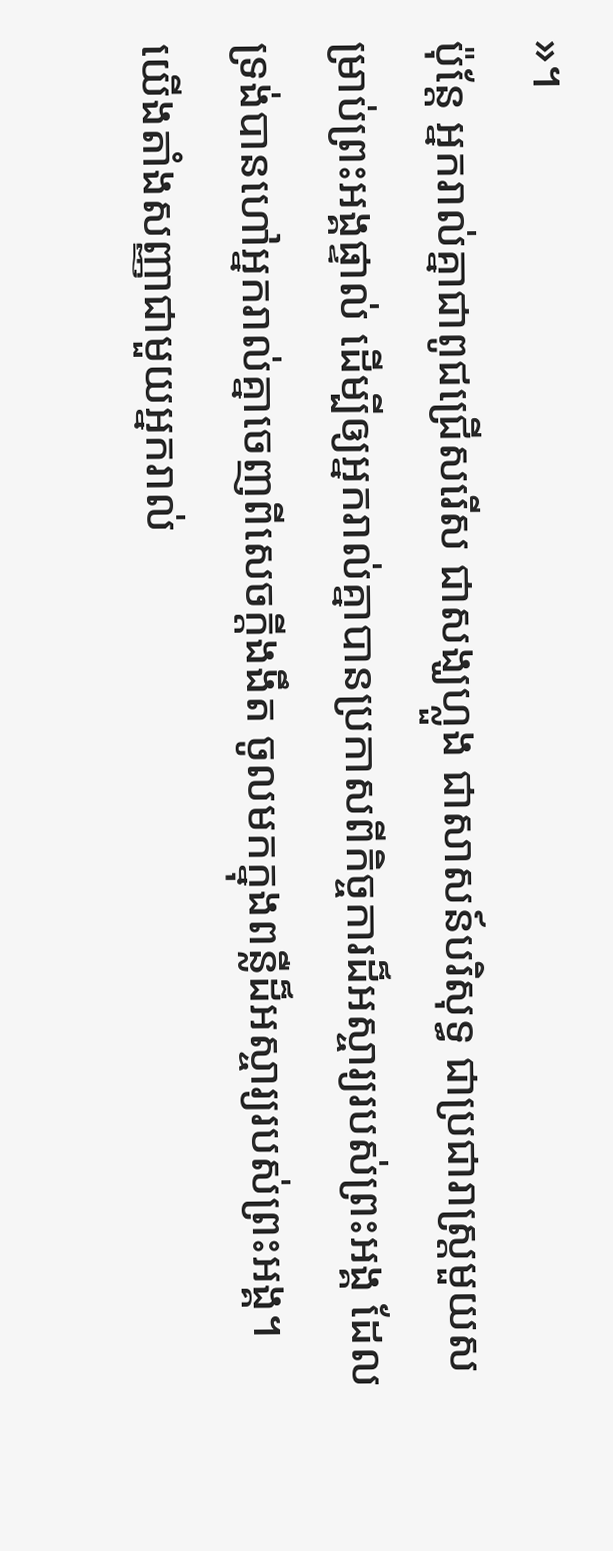»។
ប៉ុន្តែ អ្នករាល់គ្នាជាពូជជ្រើសរើស ជាសង្ឃហ្លួង ជាសាសន៍បរិសុទ្ធ ជាប្រជារាស្ត្រមួយសម្រាប់ព្រះអង្គផ្ទាល់ ដើម្បីឲ្យអ្នករាល់គ្នាបានប្រកាសពីកិច្ចការដ៏អស្ចារ្យរបស់ព្រះអង្គ ដែលទ្រង់បានហៅអ្នករាល់គ្នាចេញពីសេចក្តីងងឹត ចូលមកក្នុងពន្លឺដ៏អស្ចារ្យរបស់ព្រះអង្គ។
យើងតាំងសញ្ញាជាមួយអ្នករាល់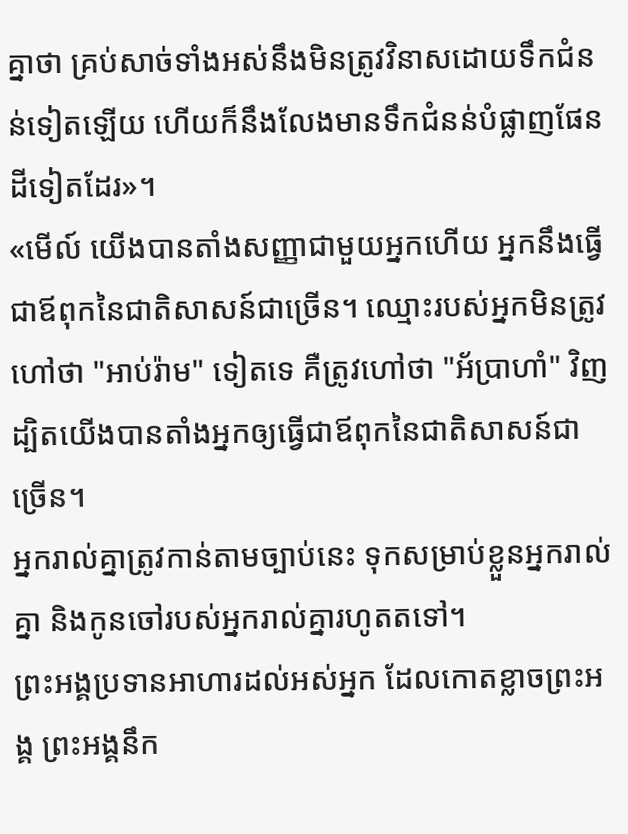គ្នាថា គ្រប់សាច់ទាំងអស់នឹងមិនត្រូវវិនាសដោយទឹកជំនន់ទៀតឡើយ ហើយក៏នឹងលែងមានទឹកជំនន់បំផ្លាញផែនដីទៀតដែរ»។
«មើល៍ យើងបានតាំងសញ្ញាជាមួយអ្នកហើយ អ្នកនឹងធ្វើជាឪពុកនៃជាតិសាសន៍ជាច្រើន។ ឈ្មោះរបស់អ្នកមិនត្រូវហៅថា "អាប់រ៉ាម" ទៀតទេ គឺត្រូវហៅថា "អ័ប្រាហាំ" វិញ ដ្បិតយើងបានតាំងអ្នកឲ្យធ្វើជាឪពុកនៃជាតិសាសន៍ជាច្រើន។
អ្នករាល់គ្នាត្រូវកាន់តាមច្បាប់នេះ ទុកសម្រាប់ខ្លួនអ្នករាល់គ្នា និងកូនចៅរបស់អ្នករាល់គ្នារហូតតទៅ។
ព្រះអង្គប្រទានអាហារដល់អស់អ្នក ដែលកោតខ្លាចព្រះអង្គ ព្រះអង្គនឹក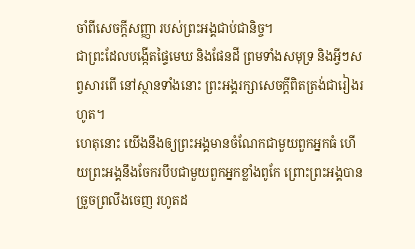ចាំពីសេចក្ដីសញ្ញា របស់ព្រះអង្គជាប់ជានិច្ច។
ជាព្រះដែលបង្កើតផ្ទៃមេឃ និងផែនដី ព្រមទាំងសមុទ្រ និងអ្វីៗសព្វសារពើ នៅស្ថានទាំងនោះ ព្រះអង្គរក្សាសេចក្ដីពិតត្រង់ជារៀងរហូត។
ហេតុនោះ យើងនឹងឲ្យព្រះអង្គមានចំណែកជាមួយពួកអ្នកធំ ហើយព្រះអង្គនឹងចែករបឹបជាមួយពួកអ្នកខ្លាំងពូកែ ព្រោះព្រះអង្គបានច្រួចព្រលឹងចេញ រហូតដ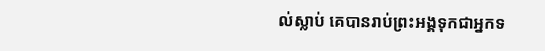ល់ស្លាប់ គេបានរាប់ព្រះអង្គទុកជាអ្នកទ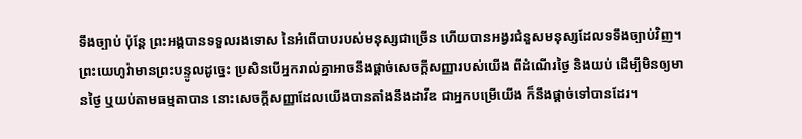ទឹងច្បាប់ ប៉ុន្តែ ព្រះអង្គបានទទួលរងទោស នៃអំពើបាបរបស់មនុស្សជាច្រើន ហើយបានអង្វរជំនួសមនុស្សដែលទទឹងច្បាប់វិញ។
ព្រះយេហូវ៉ាមានព្រះបន្ទូលដូច្នេះ ប្រសិនបើអ្នករាល់គ្នាអាចនឹងផ្តាច់សេចក្ដីសញ្ញារបស់យើង ពីដំណើរថ្ងៃ និងយប់ ដើម្បីមិនឲ្យមានថ្ងៃ ឬយប់តាមធម្មតាបាន នោះសេចក្ដីសញ្ញាដែលយើងបានតាំងនឹងដាវីឌ ជាអ្នកបម្រើយើង ក៏នឹងផ្តាច់ទៅបានដែរ។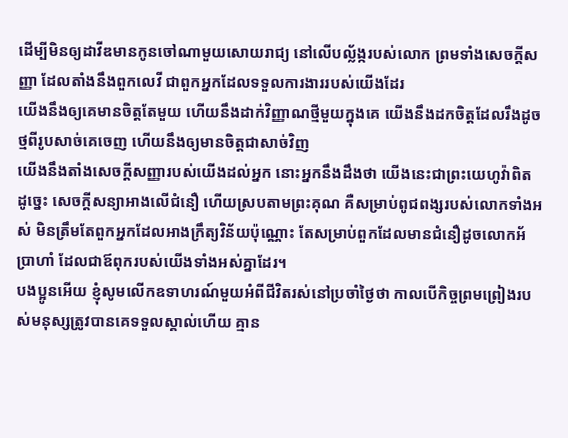ដើម្បីមិនឲ្យដាវីឌមានកូនចៅណាមួយសោយរាជ្យ នៅលើបល្ល័ង្ករបស់លោក ព្រមទាំងសេចក្ដីសញ្ញា ដែលតាំងនឹងពួកលេវី ជាពួកអ្នកដែលទទួលការងាររបស់យើងដែរ
យើងនឹងឲ្យគេមានចិត្តតែមួយ ហើយនឹងដាក់វិញ្ញាណថ្មីមួយក្នុងគេ យើងនឹងដកចិត្តដែលរឹងដូចថ្មពីរូបសាច់គេចេញ ហើយនឹងឲ្យមានចិត្តជាសាច់វិញ
យើងនឹងតាំងសេចក្ដីសញ្ញារបស់យើងដល់អ្នក នោះអ្នកនឹងដឹងថា យើងនេះជាព្រះយេហូវ៉ាពិត
ដូច្នេះ សេចក្តីសន្យាអាងលើជំនឿ ហើយស្របតាមព្រះគុណ គឺសម្រាប់ពូជពង្សរបស់លោកទាំងអស់ មិនត្រឹមតែពួកអ្នកដែលអាងក្រឹត្យវិន័យប៉ុណ្ណោះ តែសម្រាប់ពួកដែលមានជំនឿដូចលោកអ័ប្រាហាំ ដែលជាឪពុករបស់យើងទាំងអស់គ្នាដែរ។
បងប្អូនអើយ ខ្ញុំសូមលើកឧទាហរណ៍មួយអំពីជីវិតរស់នៅប្រចាំថ្ងៃថា កាលបើកិច្ចព្រមព្រៀងរបស់មនុស្សត្រូវបានគេទទួលស្គាល់ហើយ គ្មាន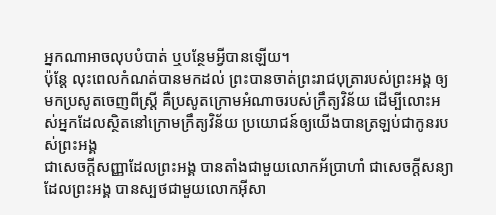អ្នកណាអាចលុបបំបាត់ ឬបន្ថែមអ្វីបានឡើយ។
ប៉ុន្ដែ លុះពេលកំណត់បានមកដល់ ព្រះបានចាត់ព្រះរាជបុត្រារបស់ព្រះអង្គ ឲ្យមកប្រសូតចេញពីស្ត្រី គឺប្រសូតក្រោមអំណាចរបស់ក្រឹត្យវិន័យ ដើម្បីលោះអស់អ្នកដែលស្ថិតនៅក្រោមក្រឹត្យវិន័យ ប្រយោជន៍ឲ្យយើងបានត្រឡប់ជាកូនរបស់ព្រះអង្គ
ជាសេចក្ដីសញ្ញាដែលព្រះអង្គ បានតាំងជាមួយលោកអ័ប្រាហាំ ជាសេចក្ដីសន្យាដែលព្រះអង្គ បានស្បថជាមួយលោកអ៊ីសា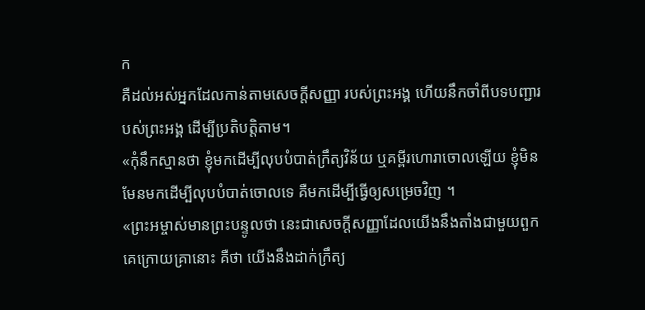ក
គឺដល់អស់អ្នកដែលកាន់តាមសេចក្ដីសញ្ញា របស់ព្រះអង្គ ហើយនឹកចាំពីបទបញ្ជារបស់ព្រះអង្គ ដើម្បីប្រតិបត្តិតាម។
«កុំនឹកស្មានថា ខ្ញុំមកដើម្បីលុបបំបាត់ក្រឹត្យវិន័យ ឬគម្ពីរហោរាចោលឡើយ ខ្ញុំមិនមែនមកដើម្បីលុបបំបាត់ចោលទេ គឺមកដើម្បីធ្វើឲ្យសម្រេចវិញ ។
«ព្រះអម្ចាស់មានព្រះបន្ទូលថា នេះជាសេចក្ដីសញ្ញាដែលយើងនឹងតាំងជាមួយពួកគេក្រោយគ្រានោះ គឺថា យើងនឹងដាក់ក្រឹត្យ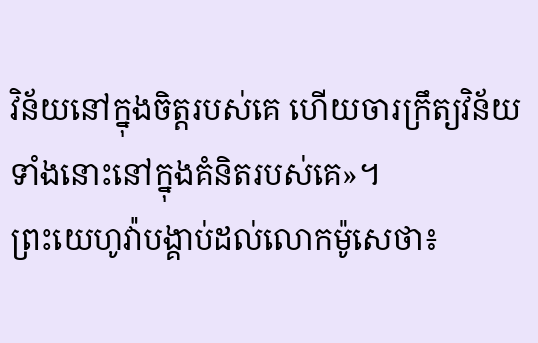វិន័យនៅក្នុងចិត្តរបស់គេ ហើយចារក្រឹត្យវិន័យទាំងនោះនៅក្នុងគំនិតរបស់គេ»។
ព្រះយេហូវ៉ាបង្គាប់ដល់លោកម៉ូសេថា៖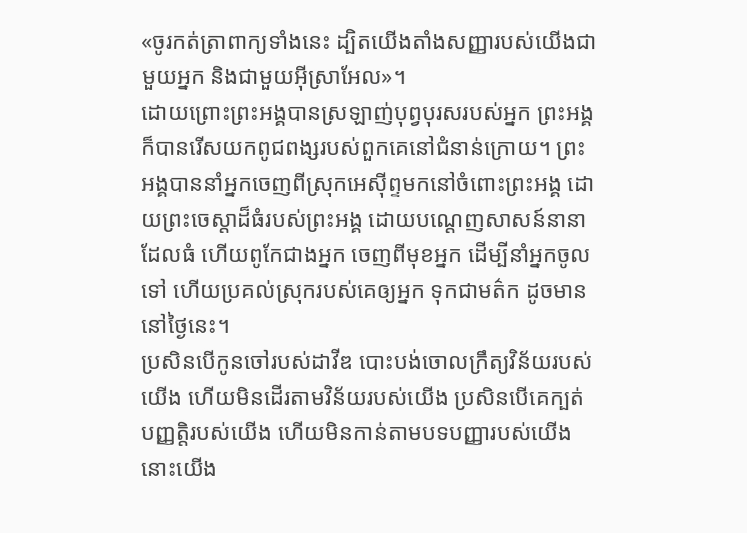«ចូរកត់ត្រាពាក្យទាំងនេះ ដ្បិតយើងតាំងសញ្ញារបស់យើងជាមួយអ្នក និងជាមួយអ៊ីស្រាអែល»។
ដោយព្រោះព្រះអង្គបានស្រឡាញ់បុព្វបុរសរបស់អ្នក ព្រះអង្គក៏បានរើសយកពូជពង្សរបស់ពួកគេនៅជំនាន់ក្រោយ។ ព្រះអង្គបាននាំអ្នកចេញពីស្រុកអេស៊ីព្ទមកនៅចំពោះព្រះអង្គ ដោយព្រះចេស្តាដ៏ធំរបស់ព្រះអង្គ ដោយបណ្តេញសាសន៍នានាដែលធំ ហើយពូកែជាងអ្នក ចេញពីមុខអ្នក ដើម្បីនាំអ្នកចូលទៅ ហើយប្រគល់ស្រុករបស់គេឲ្យអ្នក ទុកជាមត៌ក ដូចមាននៅថ្ងៃនេះ។
ប្រសិនបើកូនចៅរបស់ដាវីឌ បោះបង់ចោលក្រឹត្យវិន័យរបស់យើង ហើយមិនដើរតាមវិន័យរបស់យើង ប្រសិនបើគេក្បត់បញ្ញត្តិរបស់យើង ហើយមិនកាន់តាមបទបញ្ញារបស់យើង នោះយើង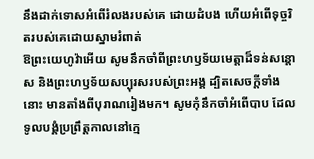នឹងដាក់ទោសអំពើរំលងរបស់គេ ដោយដំបង ហើយអំពើទុច្ចរិតរបស់គេដោយស្នាមរំពាត់
ឱព្រះយេហូវ៉ាអើយ សូមនឹកចាំពីព្រះហឫទ័យមេត្តាដ៏ទន់សន្ដោស និងព្រះហឫទ័យសប្បុរសរបស់ព្រះអង្គ ដ្បិតសេចក្ដីទាំងនោះ មានតាំងពីបុរាណរៀងមក។ សូមកុំនឹកចាំអំពើបាប ដែលទូលបង្គំប្រព្រឹត្តកាលនៅក្មេ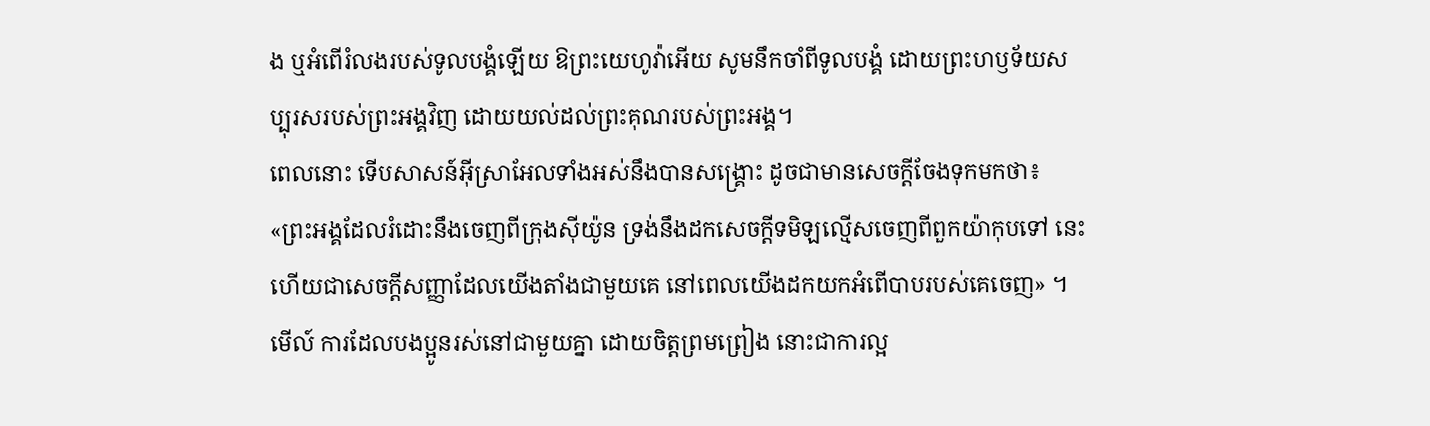ង ឬអំពើរំលងរបស់ទូលបង្គំឡើយ ឱព្រះយេហូវ៉ាអើយ សូមនឹកចាំពីទូលបង្គំ ដោយព្រះហឫទ័យសប្បុរសរបស់ព្រះអង្គវិញ ដោយយល់ដល់ព្រះគុណរបស់ព្រះអង្គ។
ពេលនោះ ទើបសាសន៍អ៊ីស្រាអែលទាំងអស់នឹងបានសង្គ្រោះ ដូចជាមានសេចក្តីចែងទុកមកថា៖ «ព្រះអង្គដែលរំដោះនឹងចេញពីក្រុងស៊ីយ៉ូន ទ្រង់នឹងដកសេចក្តីទមិឡល្មើសចេញពីពួកយ៉ាកុបទៅ នេះហើយជាសេចក្តីសញ្ញាដែលយើងតាំងជាមួយគេ នៅពេលយើងដកយកអំពើបាបរបស់គេចេញ» ។
មើល៍ ការដែលបងប្អូនរស់នៅជាមួយគ្នា ដោយចិត្តព្រមព្រៀង នោះជាការល្អ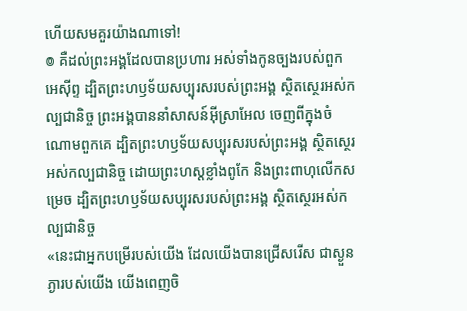ហើយសមគួរយ៉ាងណាទៅ!
៙ គឺដល់ព្រះអង្គដែលបានប្រហារ អស់ទាំងកូនច្បងរបស់ពួកអេស៊ីព្ទ ដ្បិតព្រះហឫទ័យសប្បុរសរបស់ព្រះអង្គ ស្ថិតស្ថេរអស់កល្បជានិច្ច ព្រះអង្គបាននាំសាសន៍អ៊ីស្រាអែល ចេញពីក្នុងចំណោមពួកគេ ដ្បិតព្រះហឫទ័យសប្បុរសរបស់ព្រះអង្គ ស្ថិតស្ថេរអស់កល្បជានិច្ច ដោយព្រះហស្តខ្លាំងពូកែ និងព្រះពាហុលើកសម្រេច ដ្បិតព្រះហឫទ័យសប្បុរសរបស់ព្រះអង្គ ស្ថិតស្ថេរអស់កល្បជានិច្ច
«នេះជាអ្នកបម្រើរបស់យើង ដែលយើងបានជ្រើសរើស ជាស្ងួនភ្ងារបស់យើង យើងពេញចិ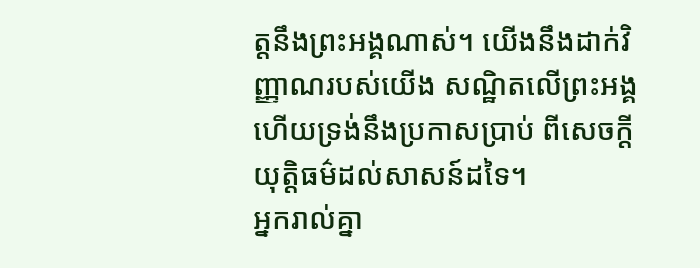ត្តនឹងព្រះអង្គណាស់។ យើងនឹងដាក់វិញ្ញាណរបស់យើង សណ្ឋិតលើព្រះអង្គ ហើយទ្រង់នឹងប្រកាសប្រាប់ ពីសេចក្តីយុត្តិធម៌ដល់សាសន៍ដទៃ។
អ្នករាល់គ្នា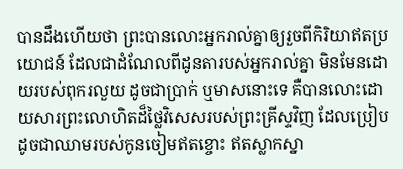បានដឹងហើយថា ព្រះបានលោះអ្នករាល់គ្នាឲ្យរួចពីកិរិយាឥតប្រយោជន៍ ដែលជាដំណែលពីដូនតារបស់អ្នករាល់គ្នា មិនមែនដោយរបស់ពុករលួយ ដូចជាប្រាក់ ឬមាសនោះទេ គឺបានលោះដោយសារព្រះលោហិតដ៏ថ្លៃវិសេសរបស់ព្រះគ្រីស្ទវិញ ដែលប្រៀបដូចជាឈាមរបស់កូនចៀមឥតខ្ចោះ ឥតស្លាកស្នា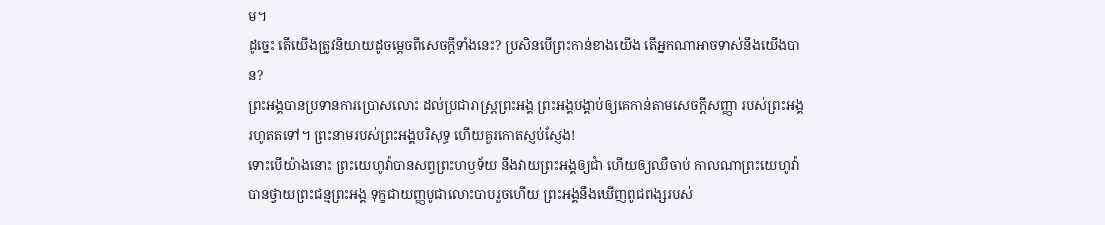ម។
ដូច្នេះ តើយើងត្រូវនិយាយដូចម្តេចពីសេចក្តីទាំងនេះ? ប្រសិនបើព្រះកាន់ខាងយើង តើអ្នកណាអាចទាស់នឹងយើងបាន?
ព្រះអង្គបានប្រទានការប្រោសលោះ ដល់ប្រជារាស្ត្រព្រះអង្គ ព្រះអង្គបង្គាប់ឲ្យគេកាន់តាមសេចក្ដីសញ្ញា របស់ព្រះអង្គរហូតតទៅ។ ព្រះនាមរបស់ព្រះអង្គបរិសុទ្ធ ហើយគួរកោតស្ញប់ស្ញែង!
ទោះបើយ៉ាងនោះ ព្រះយេហូវ៉ាបានសព្វព្រះហឫទ័យ នឹងវាយព្រះអង្គឲ្យជាំ ហើយឲ្យឈឺចាប់ កាលណាព្រះយេហូវ៉ាបានថ្វាយព្រះជន្មព្រះអង្គ ទុក្ខជាយញ្ញបូជាលោះបាបរួចហើយ ព្រះអង្គនឹងឃើញពូជពង្សរបស់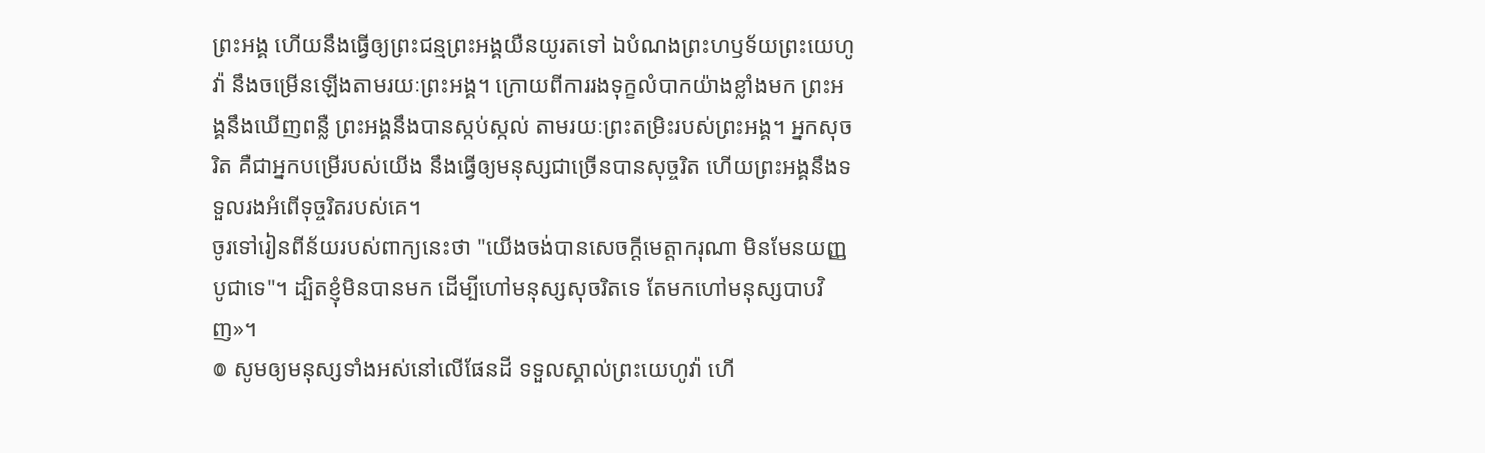ព្រះអង្គ ហើយនឹងធ្វើឲ្យព្រះជន្មព្រះអង្គយឺនយូរតទៅ ឯបំណងព្រះហឫទ័យព្រះយេហូវ៉ា នឹងចម្រើនឡើងតាមរយៈព្រះអង្គ។ ក្រោយពីការរងទុក្ខលំបាកយ៉ាងខ្លាំងមក ព្រះអង្គនឹងឃើញពន្លឺ ព្រះអង្គនឹងបានស្កប់ស្កល់ តាមរយៈព្រះតម្រិះរបស់ព្រះអង្គ។ អ្នកសុចរិត គឺជាអ្នកបម្រើរបស់យើង នឹងធ្វើឲ្យមនុស្សជាច្រើនបានសុច្ចរិត ហើយព្រះអង្គនឹងទទួលរងអំពើទុច្ចរិតរបស់គេ។
ចូរទៅរៀនពីន័យរបស់ពាក្យនេះថា "យើងចង់បានសេចក្ដីមេត្តាករុណា មិនមែនយញ្ញបូជាទេ"។ ដ្បិតខ្ញុំមិនបានមក ដើម្បីហៅមនុស្សសុចរិតទេ តែមកហៅមនុស្សបាបវិញ»។
៙ សូមឲ្យមនុស្សទាំងអស់នៅលើផែនដី ទទួលស្គាល់ព្រះយេហូវ៉ា ហើ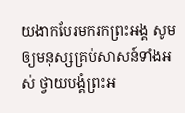យងាកបែរមករកព្រះអង្គ សូមឲ្យមនុស្សគ្រប់សាសន៍ទាំងអស់ ថ្វាយបង្គំព្រះអ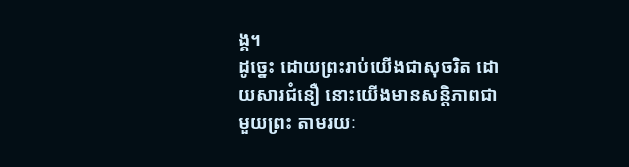ង្គ។
ដូច្នេះ ដោយព្រះរាប់យើងជាសុចរិត ដោយសារជំនឿ នោះយើងមានសន្ដិភាពជាមួយព្រះ តាមរយៈ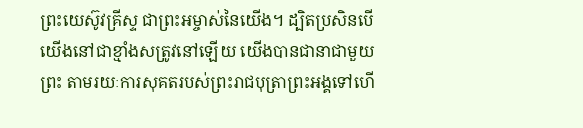ព្រះយេស៊ូវគ្រីស្ទ ជាព្រះអម្ចាស់នៃយើង។ ដ្បិតប្រសិនបើយើងនៅជាខ្មាំងសត្រូវនៅឡើយ យើងបានជានាជាមួយព្រះ តាមរយៈការសុគតរបស់ព្រះរាជបុត្រាព្រះអង្គទៅហើ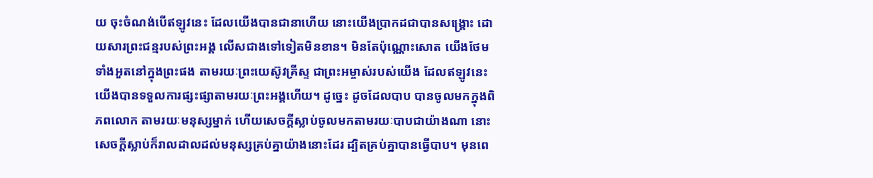យ ចុះចំណង់បើឥឡូវនេះ ដែលយើងបានជានាហើយ នោះយើងប្រាកដជាបានសង្គ្រោះ ដោយសារព្រះជន្មរបស់ព្រះអង្គ លើសជាងទៅទៀតមិនខាន។ មិនតែប៉ុណ្ណោះសោត យើងថែមទាំងអួតនៅក្នុងព្រះផង តាមរយៈព្រះយេស៊ូវគ្រីស្ទ ជាព្រះអម្ចាស់របស់យើង ដែលឥឡូវនេះ យើងបានទទួលការផ្សះផ្សាតាមរយៈព្រះអង្គហើយ។ ដូច្នេះ ដូចដែលបាប បានចូលមកក្នុងពិភពលោក តាមរយៈមនុស្សម្នាក់ ហើយសេចក្តីស្លាប់ចូលមកតាមរយៈបាបជាយ៉ាងណា នោះសេចក្តីស្លាប់ក៏រាលដាលដល់មនុស្សគ្រប់គ្នាយ៉ាងនោះដែរ ដ្បិតគ្រប់គ្នាបានធ្វើបាប។ មុនពេ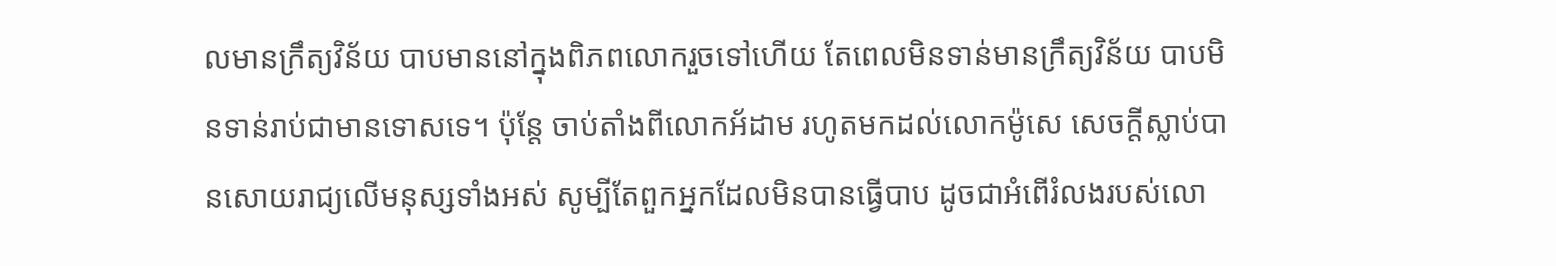លមានក្រឹត្យវិន័យ បាបមាននៅក្នុងពិភពលោករួចទៅហើយ តែពេលមិនទាន់មានក្រឹត្យវិន័យ បាបមិនទាន់រាប់ជាមានទោសទេ។ ប៉ុន្តែ ចាប់តាំងពីលោកអ័ដាម រហូតមកដល់លោកម៉ូសេ សេចក្តីស្លាប់បានសោយរាជ្យលើមនុស្សទាំងអស់ សូម្បីតែពួកអ្នកដែលមិនបានធ្វើបាប ដូចជាអំពើរំលងរបស់លោ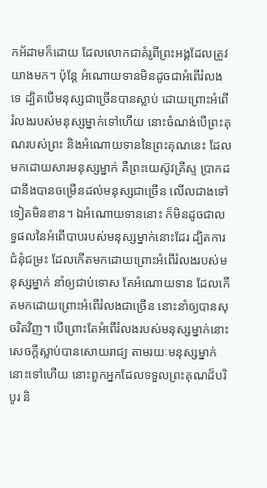កអ័ដាមក៏ដោយ ដែលលោកជាគំរូពីព្រះអង្គដែលត្រូវយាងមក។ ប៉ុន្តែ អំណោយទានមិនដូចជាអំពើរំលងទេ ដ្បិតបើមនុស្សជាច្រើនបានស្លាប់ ដោយព្រោះអំពើរំលងរបស់មនុស្សម្នាក់ទៅហើយ នោះចំណង់បើព្រះគុណរបស់ព្រះ និងអំណោយទាននៃព្រះគុណនេះ ដែលមកដោយសារមនុស្សម្នាក់ គឺព្រះយេស៊ូវគ្រីស្ទ ប្រាកដជានឹងបានចម្រើនដល់មនុស្សជាច្រើន លើលជាងទៅទៀតមិនខាន។ ឯអំណោយទាននោះ ក៏មិនដូចជាលទ្ធផលនៃអំពើបាបរបស់មនុស្សម្នាក់នោះដែរ ដ្បិតការជំនុំជម្រះ ដែលកើតមកដោយព្រោះអំពើរំលងរបស់មនុស្សម្នាក់ នាំឲ្យជាប់ទោស តែអំណោយទាន ដែលកើតមកដោយព្រោះអំពើរំលងជាច្រើន នោះនាំឲ្យបានសុចរិតវិញ។ បើព្រោះតែអំពើរំលងរបស់មនុស្សម្នាក់នោះ សេចក្តីស្លាប់បានសោយរាជ្យ តាមរយៈមនុស្សម្នាក់នោះទៅហើយ នោះពួកអ្នកដែលទទួលព្រះគុណដ៏បរិបូរ និ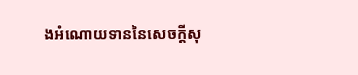ងអំណោយទាននៃសេចក្តីសុ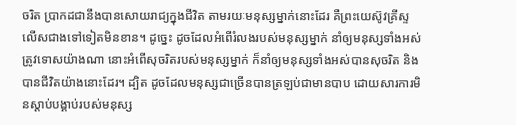ចរិត ប្រាកដជានឹងបានសោយរាជ្យក្នុងជីវិត តាមរយៈមនុស្សម្នាក់នោះដែរ គឺព្រះយេស៊ូវគ្រីស្ទ លើសជាងទៅទៀតមិនខាន។ ដូច្នេះ ដូចដែលអំពើរំលងរបស់មនុស្សម្នាក់ នាំឲ្យមនុស្សទាំងអស់ត្រូវទោសយ៉ាងណា នោះអំពើសុចរិតរបស់មនុស្សម្នាក់ ក៏នាំឲ្យមនុស្សទាំងអស់បានសុចរិត និងបានជីវិតយ៉ាងនោះដែរ។ ដ្បិត ដូចដែលមនុស្សជាច្រើនបានត្រឡប់ជាមានបាប ដោយសារការមិនស្តាប់បង្គាប់របស់មនុស្ស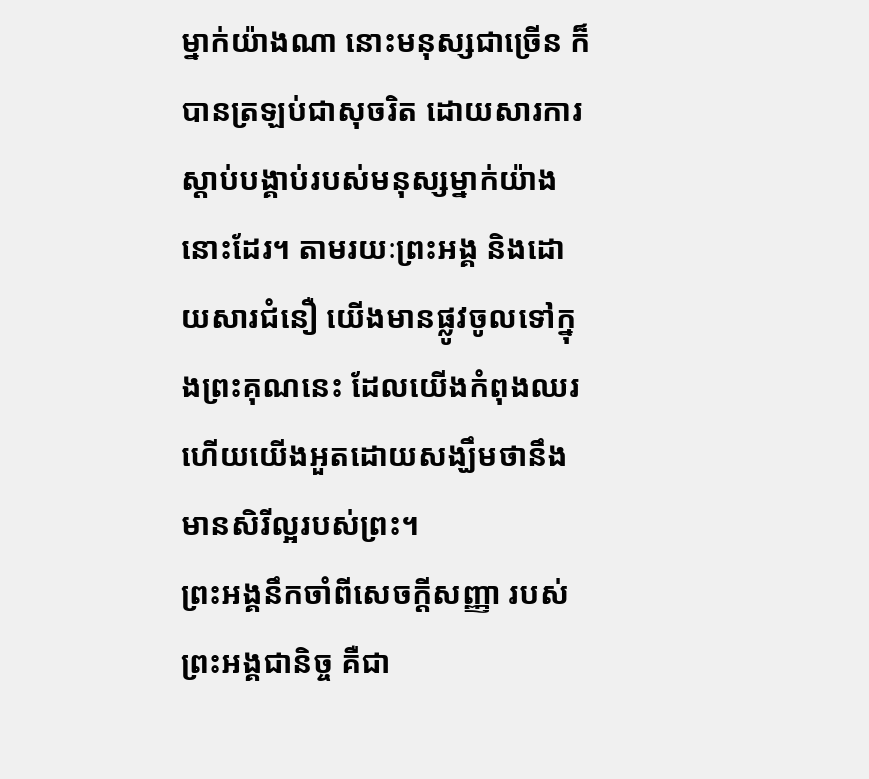ម្នាក់យ៉ាងណា នោះមនុស្សជាច្រើន ក៏បានត្រឡប់ជាសុចរិត ដោយសារការស្តាប់បង្គាប់របស់មនុស្សម្នាក់យ៉ាងនោះដែរ។ តាមរយៈព្រះអង្គ និងដោយសារជំនឿ យើងមានផ្លូវចូលទៅក្នុងព្រះគុណនេះ ដែលយើងកំពុងឈរ ហើយយើងអួតដោយសង្ឃឹមថានឹងមានសិរីល្អរបស់ព្រះ។
ព្រះអង្គនឹកចាំពីសេចក្ដីសញ្ញា របស់ព្រះអង្គជានិច្ច គឺជា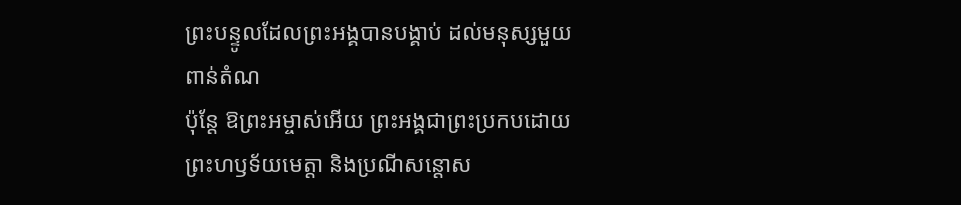ព្រះបន្ទូលដែលព្រះអង្គបានបង្គាប់ ដល់មនុស្សមួយពាន់តំណ
ប៉ុន្ដែ ឱព្រះអម្ចាស់អើយ ព្រះអង្គជាព្រះប្រកបដោយព្រះហឫទ័យមេត្តា និងប្រណីសន្ដោស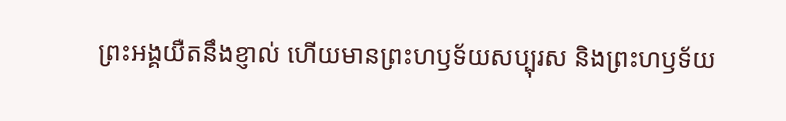ព្រះអង្គយឺតនឹងខ្ញាល់ ហើយមានព្រះហឫទ័យសប្បុរស និងព្រះហឫទ័យ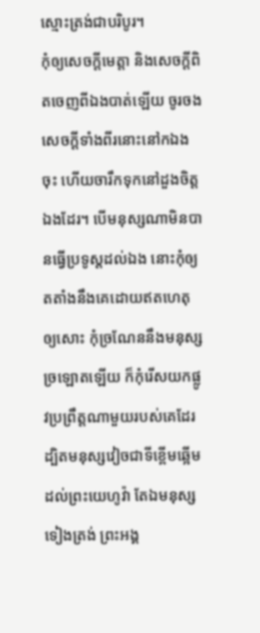ស្មោះត្រង់ជាបរិបូរ។
កុំឲ្យសេចក្ដីមេត្តា និងសេចក្ដីពិតចេញពីឯងបាត់ឡើយ ចូរចងសេចក្ដីទាំងពីរនោះនៅកឯងចុះ ហើយចារឹកទុកនៅដួងចិត្តឯងដែរ។ បើមនុស្សណាមិនបានធ្វើប្រទូស្តដល់ឯង នោះកុំឲ្យតតាំងនឹងគេដោយឥតហេតុឲ្យសោះ កុំច្រណែននឹងមនុស្សច្រឡោតឡើយ ក៏កុំរើសយកផ្លូវប្រព្រឹត្តណាមួយរបស់គេដែរ ដ្បិតមនុស្សវៀចជាទីខ្ពើមឆ្អើមដល់ព្រះយេហូវ៉ា តែឯមនុស្សទៀងត្រង់ ព្រះអង្គ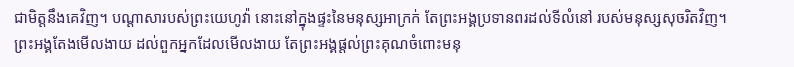ជាមិត្តនឹងគេវិញ។ បណ្ដាសារបស់ព្រះយេហូវ៉ា នោះនៅក្នុងផ្ទះនៃមនុស្សអាក្រក់ តែព្រះអង្គប្រទានពរដល់ទីលំនៅ របស់មនុស្សសុចរិតវិញ។ ព្រះអង្គតែងមើលងាយ ដល់ពួកអ្នកដែលមើលងាយ តែព្រះអង្គផ្តល់ព្រះគុណចំពោះមនុ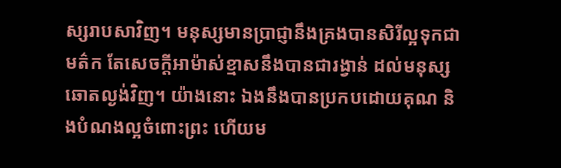ស្សរាបសាវិញ។ មនុស្សមានប្រាជ្ញានឹងគ្រងបានសិរីល្អទុកជាមត៌ក តែសេចក្ដីអាម៉ាស់ខ្មាសនឹងបានជារង្វាន់ ដល់មនុស្សឆោតល្ងង់វិញ។ យ៉ាងនោះ ឯងនឹងបានប្រកបដោយគុណ និងបំណងល្អចំពោះព្រះ ហើយម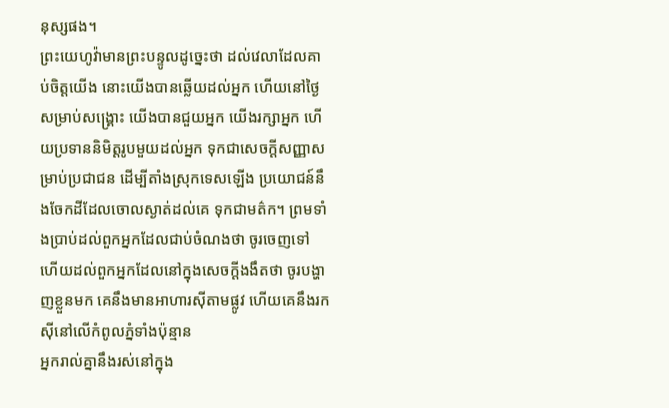នុស្សផង។
ព្រះយេហូវ៉ាមានព្រះបន្ទូលដូច្នេះថា ដល់វេលាដែលគាប់ចិត្តយើង នោះយើងបានឆ្លើយដល់អ្នក ហើយនៅថ្ងៃសម្រាប់សង្គ្រោះ យើងបានជួយអ្នក យើងរក្សាអ្នក ហើយប្រទាននិមិត្តរូបមួយដល់អ្នក ទុកជាសេចក្ដីសញ្ញាសម្រាប់ប្រជាជន ដើម្បីតាំងស្រុកទេសឡើង ប្រយោជន៍នឹងចែកដីដែលចោលស្ងាត់ដល់គេ ទុកជាមត៌ក។ ព្រមទាំងប្រាប់ដល់ពួកអ្នកដែលជាប់ចំណងថា ចូរចេញទៅ ហើយដល់ពួកអ្នកដែលនៅក្នុងសេចក្ដីងងឹតថា ចូរបង្ហាញខ្លួនមក គេនឹងមានអាហារស៊ីតាមផ្លូវ ហើយគេនឹងរកស៊ីនៅលើកំពូលភ្នំទាំងប៉ុន្មាន
អ្នករាល់គ្នានឹងរស់នៅក្នុង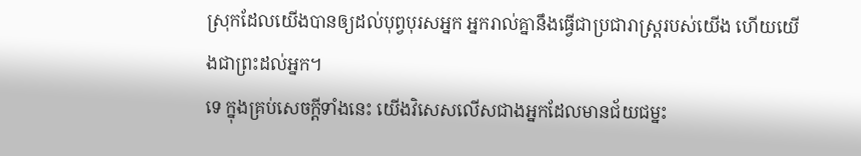ស្រុកដែលយើងបានឲ្យដល់បុព្វបុរសអ្នក អ្នករាល់គ្នានឹងធ្វើជាប្រជារាស្ត្ររបស់យើង ហើយយើងជាព្រះដល់អ្នក។
ទេ ក្នុងគ្រប់សេចក្តីទាំងនេះ យើងវិសេសលើសជាងអ្នកដែលមានជ័យជម្នះ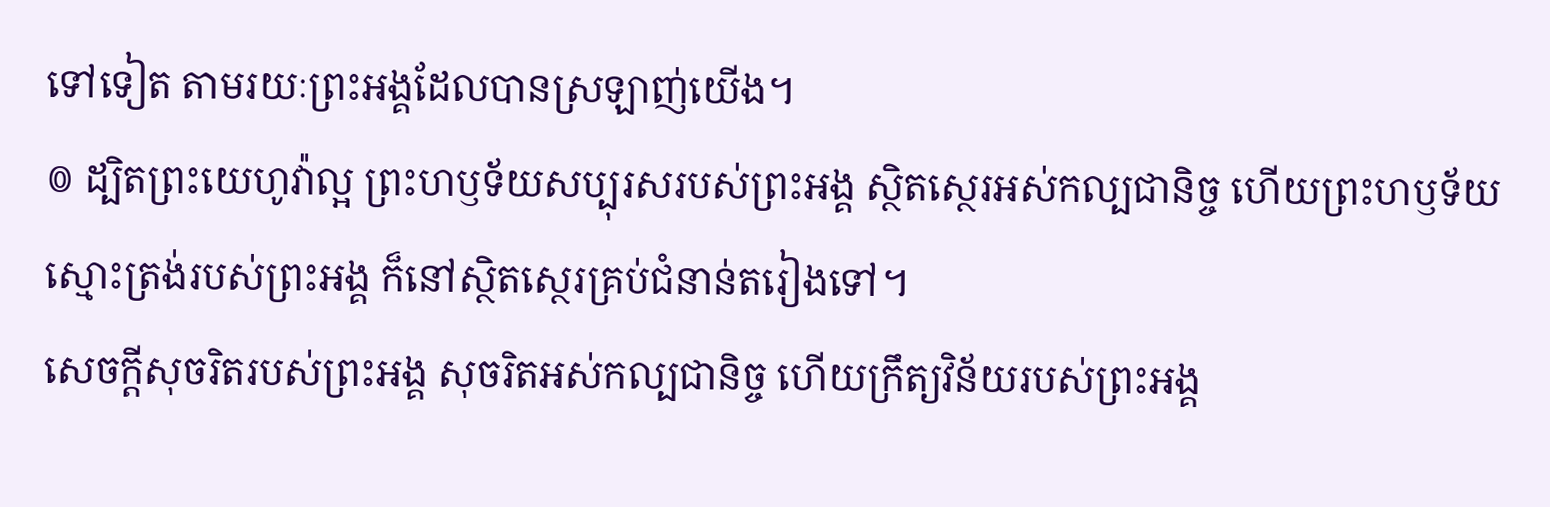ទៅទៀត តាមរយៈព្រះអង្គដែលបានស្រឡាញ់យើង។
៙ ដ្បិតព្រះយេហូវ៉ាល្អ ព្រះហឫទ័យសប្បុរសរបស់ព្រះអង្គ ស្ថិតស្ថេរអស់កល្បជានិច្ច ហើយព្រះហឫទ័យស្មោះត្រង់របស់ព្រះអង្គ ក៏នៅស្ថិតស្ថេរគ្រប់ជំនាន់តរៀងទៅ។
សេចក្ដីសុចរិតរបស់ព្រះអង្គ សុចរិតអស់កល្បជានិច្ច ហើយក្រឹត្យវិន័យរបស់ព្រះអង្គ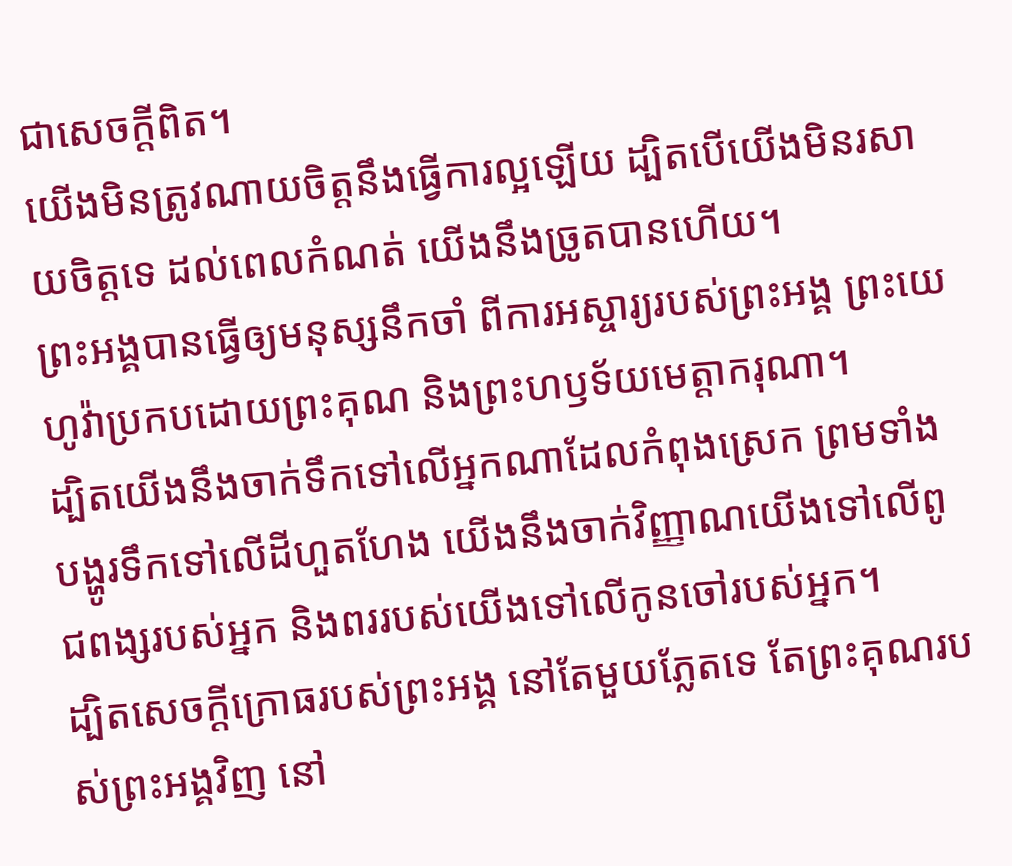ជាសេចក្ដីពិត។
យើងមិនត្រូវណាយចិត្តនឹងធ្វើការល្អឡើយ ដ្បិតបើយើងមិនរសាយចិត្តទេ ដល់ពេលកំណត់ យើងនឹងច្រូតបានហើយ។
ព្រះអង្គបានធ្វើឲ្យមនុស្សនឹកចាំ ពីការអស្ចារ្យរបស់ព្រះអង្គ ព្រះយេហូវ៉ាប្រកបដោយព្រះគុណ និងព្រះហឫទ័យមេត្តាករុណា។
ដ្បិតយើងនឹងចាក់ទឹកទៅលើអ្នកណាដែលកំពុងស្រេក ព្រមទាំងបង្ហូរទឹកទៅលើដីហួតហែង យើងនឹងចាក់វិញ្ញាណយើងទៅលើពូជពង្សរបស់អ្នក និងពររបស់យើងទៅលើកូនចៅរបស់អ្នក។
ដ្បិតសេចក្ដីក្រោធរបស់ព្រះអង្គ នៅតែមួយភ្លែតទេ តែព្រះគុណរបស់ព្រះអង្គវិញ នៅ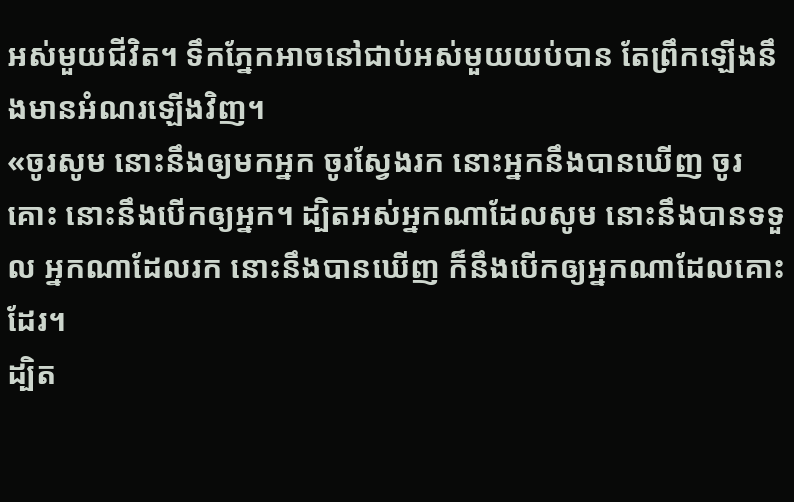អស់មួយជីវិត។ ទឹកភ្នែកអាចនៅជាប់អស់មួយយប់បាន តែព្រឹកឡើងនឹងមានអំណរឡើងវិញ។
«ចូរសូម នោះនឹងឲ្យមកអ្នក ចូរស្វែងរក នោះអ្នកនឹងបានឃើញ ចូរគោះ នោះនឹងបើកឲ្យអ្នក។ ដ្បិតអស់អ្នកណាដែលសូម នោះនឹងបានទទួល អ្នកណាដែលរក នោះនឹងបានឃើញ ក៏នឹងបើកឲ្យអ្នកណាដែលគោះដែរ។
ដ្បិត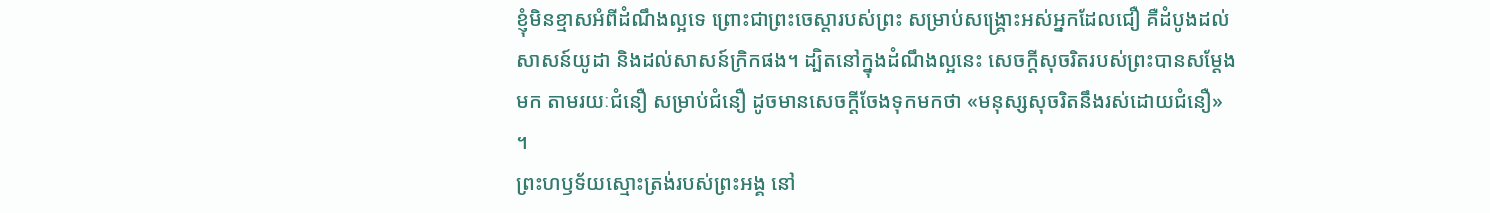ខ្ញុំមិនខ្មាសអំពីដំណឹងល្អទេ ព្រោះជាព្រះចេស្តារបស់ព្រះ សម្រាប់សង្គ្រោះអស់អ្នកដែលជឿ គឺដំបូងដល់សាសន៍យូដា និងដល់សាសន៍ក្រិកផង។ ដ្បិតនៅក្នុងដំណឹងល្អនេះ សេចក្តីសុចរិតរបស់ព្រះបានសម្ដែងមក តាមរយៈជំនឿ សម្រាប់ជំនឿ ដូចមានសេចក្តីចែងទុកមកថា «មនុស្សសុចរិតនឹងរស់ដោយជំនឿ» ។
ព្រះហឫទ័យស្មោះត្រង់របស់ព្រះអង្គ នៅ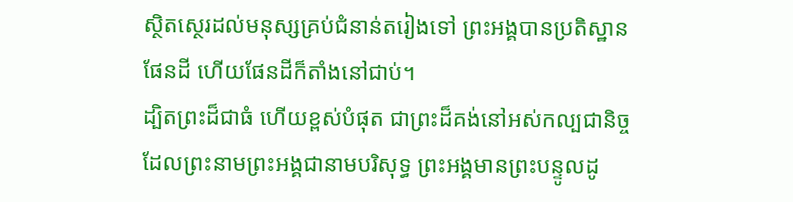ស្ថិតស្ថេរដល់មនុស្សគ្រប់ជំនាន់តរៀងទៅ ព្រះអង្គបានប្រតិស្ឋានផែនដី ហើយផែនដីក៏តាំងនៅជាប់។
ដ្បិតព្រះដ៏ជាធំ ហើយខ្ពស់បំផុត ជាព្រះដ៏គង់នៅអស់កល្បជានិច្ច ដែលព្រះនាមព្រះអង្គជានាមបរិសុទ្ធ ព្រះអង្គមានព្រះបន្ទូលដូ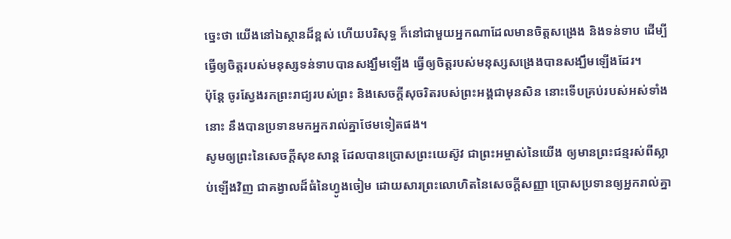ច្នេះថា យើងនៅឯស្ថានដ៏ខ្ពស់ ហើយបរិសុទ្ធ ក៏នៅជាមួយអ្នកណាដែលមានចិត្តសង្រេង និងទន់ទាប ដើម្បីធ្វើឲ្យចិត្តរបស់មនុស្សទន់ទាបបានសង្ឃឹមឡើង ធ្វើឲ្យចិត្តរបស់មនុស្សសង្រេងបានសង្ឃឹមឡើងដែរ។
ប៉ុន្តែ ចូរស្វែងរកព្រះរាជ្យរបស់ព្រះ និងសេចក្តីសុចរិតរបស់ព្រះអង្គជាមុនសិន នោះទើបគ្រប់របស់អស់ទាំងនោះ នឹងបានប្រទានមកអ្នករាល់គ្នាថែមទៀតផង។
សូមឲ្យព្រះនៃសេចក្តីសុខសាន្ត ដែលបានប្រោសព្រះយេស៊ូវ ជាព្រះអម្ចាស់នៃយើង ឲ្យមានព្រះជន្មរស់ពីស្លាប់ឡើងវិញ ជាគង្វាលដ៏ធំនៃហ្វូងចៀម ដោយសារព្រះលោហិតនៃសេចក្ដីសញ្ញា ប្រោសប្រទានឲ្យអ្នករាល់គ្នា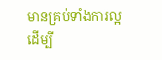មានគ្រប់ទាំងការល្អ ដើម្បី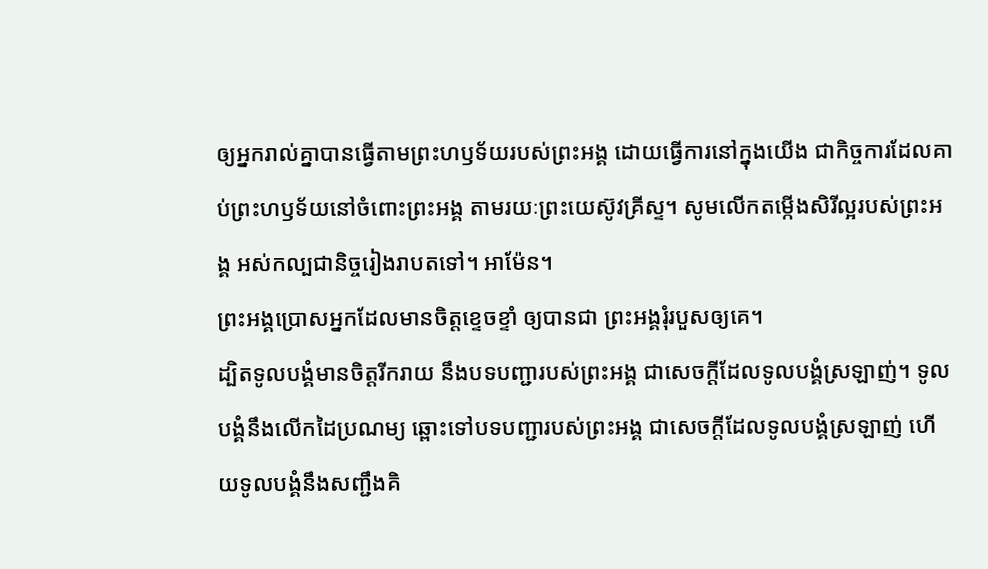ឲ្យអ្នករាល់គ្នាបានធ្វើតាមព្រះហឫទ័យរបស់ព្រះអង្គ ដោយធ្វើការនៅក្នុងយើង ជាកិច្ចការដែលគាប់ព្រះហឫទ័យនៅចំពោះព្រះអង្គ តាមរយៈព្រះយេស៊ូវគ្រីស្ទ។ សូមលើកតម្កើងសិរីល្អរបស់ព្រះអង្គ អស់កល្បជានិច្ចរៀងរាបតទៅ។ អាម៉ែន។
ព្រះអង្គប្រោសអ្នកដែលមានចិត្តខ្ទេចខ្ទាំ ឲ្យបានជា ព្រះអង្គរុំរបួសឲ្យគេ។
ដ្បិតទូលបង្គំមានចិត្តរីករាយ នឹងបទបញ្ជារបស់ព្រះអង្គ ជាសេចក្ដីដែលទូលបង្គំស្រឡាញ់។ ទូលបង្គំនឹងលើកដៃប្រណម្យ ឆ្ពោះទៅបទបញ្ជារបស់ព្រះអង្គ ជាសេចក្ដីដែលទូលបង្គំស្រឡាញ់ ហើយទូលបង្គំនឹងសញ្ជឹងគិ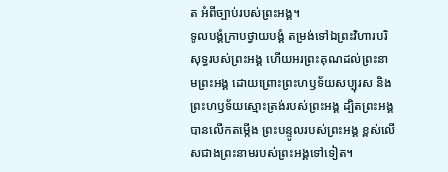ត អំពីច្បាប់របស់ព្រះអង្គ។
ទូលបង្គំក្រាបថ្វាយបង្គំ តម្រង់ទៅឯព្រះវិហារបរិសុទ្ធរបស់ព្រះអង្គ ហើយអរព្រះគុណដល់ព្រះនាមព្រះអង្គ ដោយព្រោះព្រះហឫទ័យសប្បុរស និងព្រះហឫទ័យស្មោះត្រង់របស់ព្រះអង្គ ដ្បិតព្រះអង្គបានលើកតម្កើង ព្រះបន្ទូលរបស់ព្រះអង្គ ខ្ពស់លើសជាងព្រះនាមរបស់ព្រះអង្គទៅទៀត។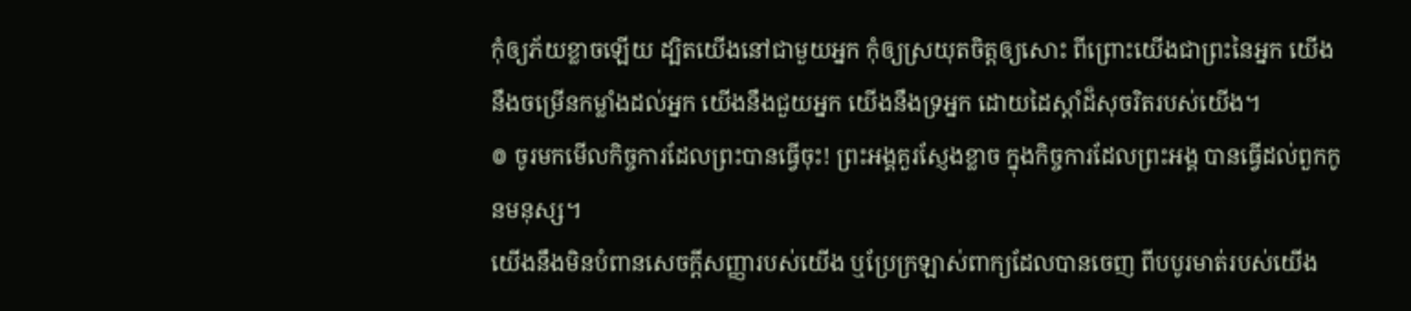កុំឲ្យភ័យខ្លាចឡើយ ដ្បិតយើងនៅជាមួយអ្នក កុំឲ្យស្រយុតចិត្តឲ្យសោះ ពីព្រោះយើងជាព្រះនៃអ្នក យើងនឹងចម្រើនកម្លាំងដល់អ្នក យើងនឹងជួយអ្នក យើងនឹងទ្រអ្នក ដោយដៃស្តាំដ៏សុចរិតរបស់យើង។
៙ ចូរមកមើលកិច្ចការដែលព្រះបានធ្វើចុះ! ព្រះអង្គគួរស្ញែងខ្លាច ក្នុងកិច្ចការដែលព្រះអង្គ បានធ្វើដល់ពួកកូនមនុស្ស។
យើងនឹងមិនបំពានសេចក្ដីសញ្ញារបស់យើង ឬប្រែក្រឡាស់ពាក្យដែលបានចេញ ពីបបូរមាត់របស់យើង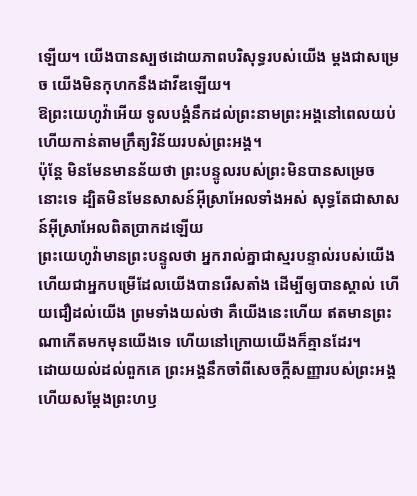ឡើយ។ យើងបានស្បថដោយភាពបរិសុទ្ធរបស់យើង ម្តងជាសម្រេច យើងមិនកុហកនឹងដាវីឌឡើយ។
ឱព្រះយេហូវ៉ាអើយ ទូលបង្គំនឹកដល់ព្រះនាមព្រះអង្គនៅពេលយប់ ហើយកាន់តាមក្រឹត្យវិន័យរបស់ព្រះអង្គ។
ប៉ុន្តែ មិនមែនមានន័យថា ព្រះបន្ទូលរបស់ព្រះមិនបានសម្រេចនោះទេ ដ្បិតមិនមែនសាសន៍អ៊ីស្រាអែលទាំងអស់ សុទ្ធតែជាសាសន៍អ៊ីស្រាអែលពិតប្រាកដឡើយ
ព្រះយេហូវ៉ាមានព្រះបន្ទូលថា អ្នករាល់គ្នាជាស្មរបន្ទាល់របស់យើង ហើយជាអ្នកបម្រើដែលយើងបានរើសតាំង ដើម្បីឲ្យបានស្គាល់ ហើយជឿដល់យើង ព្រមទាំងយល់ថា គឺយើងនេះហើយ ឥតមានព្រះណាកើតមកមុនយើងទេ ហើយនៅក្រោយយើងក៏គ្មានដែរ។
ដោយយល់ដល់ពួកគេ ព្រះអង្គនឹកចាំពីសេចក្ដីសញ្ញារបស់ព្រះអង្គ ហើយសម្ដែងព្រះហឫ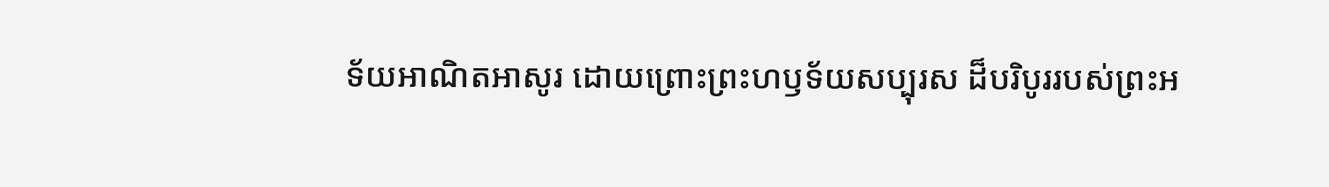ទ័យអាណិតអាសូរ ដោយព្រោះព្រះហឫទ័យសប្បុរស ដ៏បរិបូររបស់ព្រះអ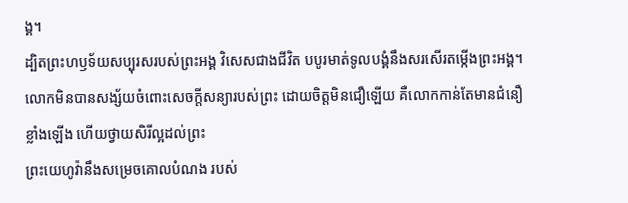ង្គ។
ដ្បិតព្រះហឫទ័យសប្បុរសរបស់ព្រះអង្គ វិសេសជាងជីវិត បបូរមាត់ទូលបង្គំនឹងសរសើរតម្កើងព្រះអង្គ។
លោកមិនបានសង្ស័យចំពោះសេចក្តីសន្យារបស់ព្រះ ដោយចិត្តមិនជឿឡើយ គឺលោកកាន់តែមានជំនឿខ្លាំងឡើង ហើយថ្វាយសិរីល្អដល់ព្រះ
ព្រះយេហូវ៉ានឹងសម្រេចគោលបំណង របស់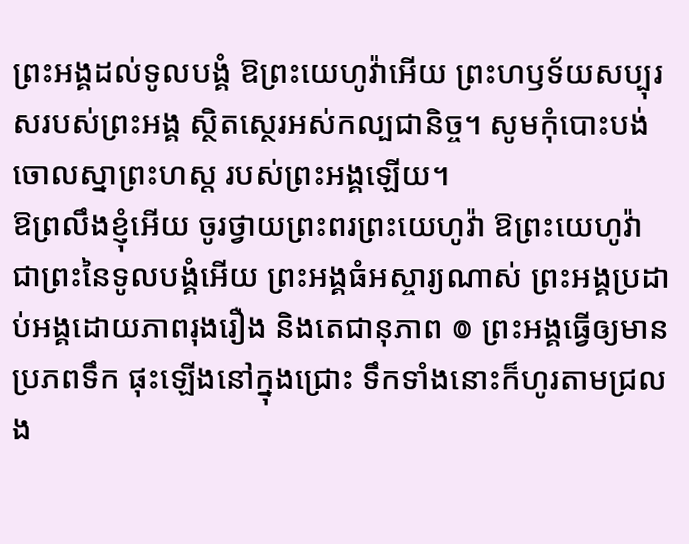ព្រះអង្គដល់ទូលបង្គំ ឱព្រះយេហូវ៉ាអើយ ព្រះហឫទ័យសប្បុរសរបស់ព្រះអង្គ ស្ថិតស្ថេរអស់កល្បជានិច្ច។ សូមកុំបោះបង់ចោលស្នាព្រះហស្ត របស់ព្រះអង្គឡើយ។
ឱព្រលឹងខ្ញុំអើយ ចូរថ្វាយព្រះពរព្រះយេហូវ៉ា ឱព្រះយេហូវ៉ា ជាព្រះនៃទូលបង្គំអើយ ព្រះអង្គធំអស្ចារ្យណាស់ ព្រះអង្គប្រដាប់អង្គដោយភាពរុងរឿង និងតេជានុភាព ៙ ព្រះអង្គធ្វើឲ្យមានប្រភពទឹក ផុះឡើងនៅក្នុងជ្រោះ ទឹកទាំងនោះក៏ហូរតាមជ្រលង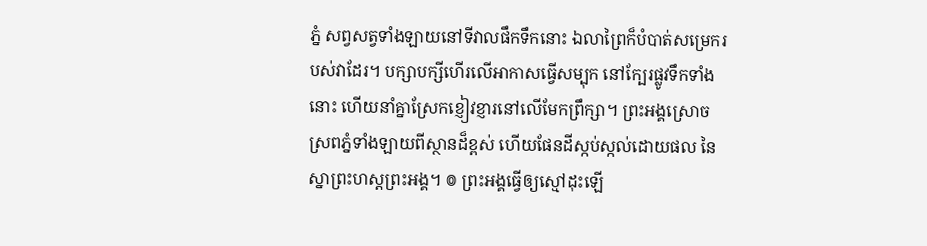ភ្នំ សព្វសត្វទាំងឡាយនៅទីវាលផឹកទឹកនោះ ឯលាព្រៃក៏បំបាត់សម្រេករបស់វាដែរ។ បក្សាបក្សីហើរលើអាកាសធ្វើសម្បុក នៅក្បែរផ្លូវទឹកទាំងនោះ ហើយនាំគ្នាស្រែកខ្ញៀវខ្ញារនៅលើមែកព្រឹក្សា។ ព្រះអង្គស្រោចស្រពភ្នំទាំងឡាយពីស្ថានដ៏ខ្ពស់ ហើយផែនដីស្កប់ស្កល់ដោយផល នៃស្នាព្រះហស្តព្រះអង្គ។ ៙ ព្រះអង្គធ្វើឲ្យស្មៅដុះឡើ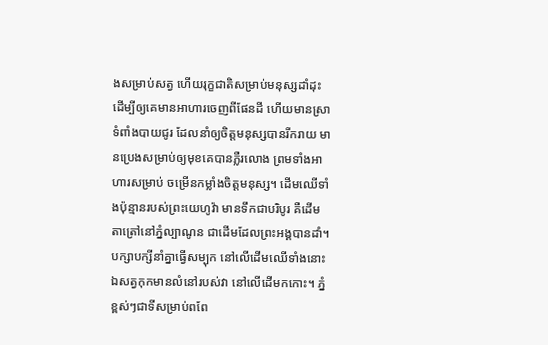ងសម្រាប់សត្វ ហើយរុក្ខជាតិសម្រាប់មនុស្សដាំដុះ ដើម្បីឲ្យគេមានអាហារចេញពីផែនដី ហើយមានស្រាទំពាំងបាយជូរ ដែលនាំឲ្យចិត្តមនុស្សបានរីករាយ មានប្រេងសម្រាប់ឲ្យមុខគេបានភ្លឺរលោង ព្រមទាំងអាហារសម្រាប់ ចម្រើនកម្លាំងចិត្តមនុស្ស។ ដើមឈើទាំងប៉ុន្មានរបស់ព្រះយេហូវ៉ា មានទឹកជាបរិបូរ គឺដើមតាត្រៅនៅភ្នំល្បាណូន ជាដើមដែលព្រះអង្គបានដាំ។ បក្សាបក្សីនាំគ្នាធ្វើសម្បុក នៅលើដើមឈើទាំងនោះ ឯសត្វកុកមានលំនៅរបស់វា នៅលើដើមកកោះ។ ភ្នំខ្ពស់ៗជាទីសម្រាប់ពពែ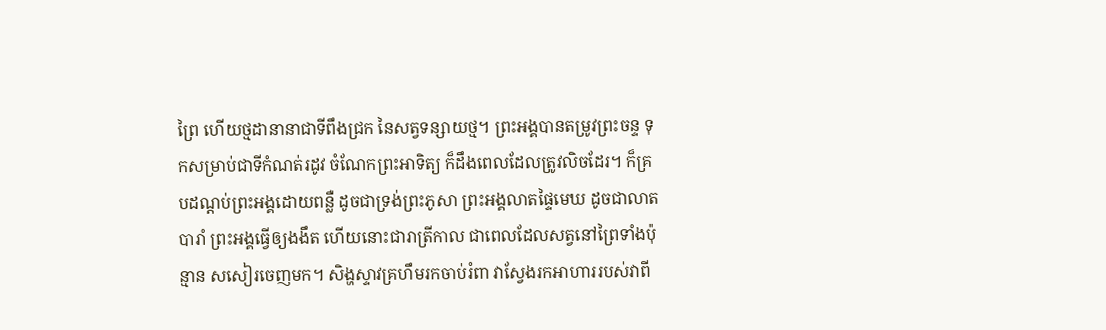ព្រៃ ហើយថ្មដានានាជាទីពឹងជ្រក នៃសត្វទន្សាយថ្ម។ ព្រះអង្គបានតម្រូវព្រះចន្ទ ទុកសម្រាប់ជាទីកំណត់រដូវ ចំណែកព្រះអាទិត្យ ក៏ដឹងពេលដែលត្រូវលិចដែរ។ ក៏គ្របដណ្ដប់ព្រះអង្គដោយពន្លឺ ដូចជាទ្រង់ព្រះភូសា ព្រះអង្គលាតផ្ទៃមេឃ ដូចជាលាតបារាំ ព្រះអង្គធ្វើឲ្យងងឹត ហើយនោះជារាត្រីកាល ជាពេលដែលសត្វនៅព្រៃទាំងប៉ុន្មាន សសៀរចេញមក។ សិង្ហស្ទាវគ្រហឹមរកចាប់រំពា វាស្វែងរកអាហាររបស់វាពី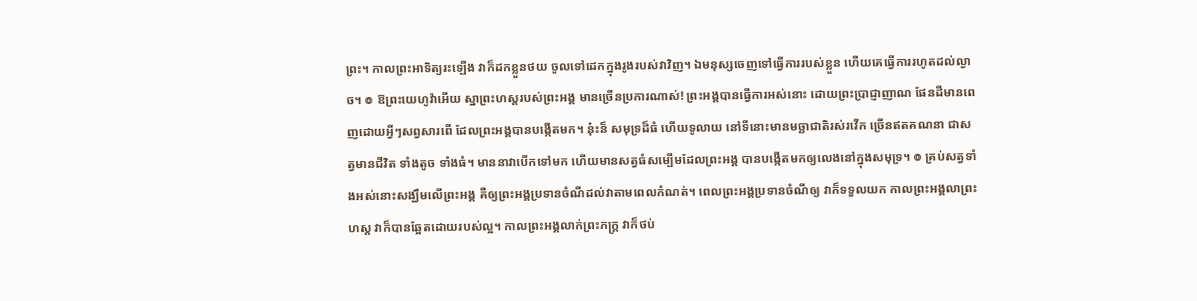ព្រះ។ កាលព្រះអាទិត្យរះឡើង វាក៏ដកខ្លួនថយ ចូលទៅដេកក្នុងរូងរបស់វាវិញ។ ឯមនុស្សចេញទៅធ្វើការរបស់ខ្លួន ហើយគេធ្វើការរហូតដល់ល្ងាច។ ៙ ឱព្រះយេហូវ៉ាអើយ ស្នាព្រះហស្តរបស់ព្រះអង្គ មានច្រើនប្រការណាស់! ព្រះអង្គបានធ្វើការអស់នោះ ដោយព្រះប្រាជ្ញាញាណ ផែនដីមានពេញដោយអ្វីៗសព្វសារពើ ដែលព្រះអង្គបានបង្កើតមក។ ន៎ុះន៏ សមុទ្រដ៏ធំ ហើយទូលាយ នៅទីនោះមានមច្ឆាជាតិរស់រវើក ច្រើនឥតគណនា ជាសត្វមានជីវិត ទាំងតូច ទាំងធំ។ មាននាវាបើកទៅមក ហើយមានសត្វធំសម្បើមដែលព្រះអង្គ បានបង្កើតមកឲ្យលេងនៅក្នុងសមុទ្រ។ ៙ គ្រប់សត្វទាំងអស់នោះសង្ឃឹមលើព្រះអង្គ គឺឲ្យព្រះអង្គប្រទានចំណីដល់វាតាមពេលកំណត់។ ពេលព្រះអង្គប្រទានចំណីឲ្យ វាក៏ទទួលយក កាលព្រះអង្គលាព្រះហស្ត វាក៏បានឆ្អែតដោយរបស់ល្អ។ កាលព្រះអង្គលាក់ព្រះភក្ត្រ វាក៏ថប់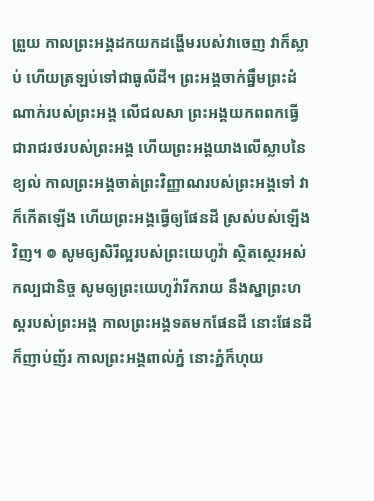ព្រួយ កាលព្រះអង្គដកយកដង្ហើមរបស់វាចេញ វាក៏ស្លាប់ ហើយត្រឡប់ទៅជាធូលីដី។ ព្រះអង្គចាក់ធ្នឹមព្រះដំណាក់របស់ព្រះអង្គ លើជលសា ព្រះអង្គយកពពកធ្វើជារាជរថរបស់ព្រះអង្គ ហើយព្រះអង្គយាងលើស្លាបនៃខ្យល់ កាលព្រះអង្គចាត់ព្រះវិញ្ញាណរបស់ព្រះអង្គទៅ វាក៏កើតឡើង ហើយព្រះអង្គធ្វើឲ្យផែនដី ស្រស់បស់ឡើងវិញ។ ៙ សូមឲ្យសិរីល្អរបស់ព្រះយេហូវ៉ា ស្ថិតស្ថេរអស់កល្បជានិច្ច សូមឲ្យព្រះយេហូវ៉ារីករាយ នឹងស្នាព្រះហស្តរបស់ព្រះអង្គ កាលព្រះអង្គទតមកផែនដី នោះផែនដីក៏ញាប់ញ័រ កាលព្រះអង្គពាល់ភ្នំ នោះភ្នំក៏ហុយ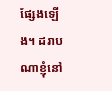ផ្សែងឡើង។ ដរាបណាខ្ញុំនៅ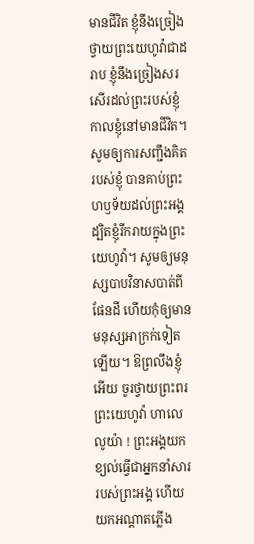មានជីវិត ខ្ញុំនឹងច្រៀងថ្វាយព្រះយេហូវ៉ាជាដរាប ខ្ញុំនឹងច្រៀងសរសើរដល់ព្រះរបស់ខ្ញុំ កាលខ្ញុំនៅមានជីវិត។ សូមឲ្យការសញ្ជឹងគិតរបស់ខ្ញុំ បានគាប់ព្រះហឫទ័យដល់ព្រះអង្គ ដ្បិតខ្ញុំរីករាយក្នុងព្រះយេហូវ៉ា។ សូមឲ្យមនុស្សបាបវិនាសបាត់ពីផែនដី ហើយកុំឲ្យមានមនុស្សអាក្រក់ទៀតឡើយ។ ឱព្រលឹងខ្ញុំអើយ ចូរថ្វាយព្រះពរព្រះយេហូវ៉ា ហាលេលូយ៉ា ! ព្រះអង្គយកខ្យល់ធ្វើជាអ្នកនាំសាររបស់ព្រះអង្គ ហើយយកអណ្ដាតភ្លើង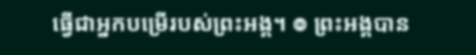ធ្វើជាអ្នកបម្រើរបស់ព្រះអង្គ។ ៙ ព្រះអង្គបាន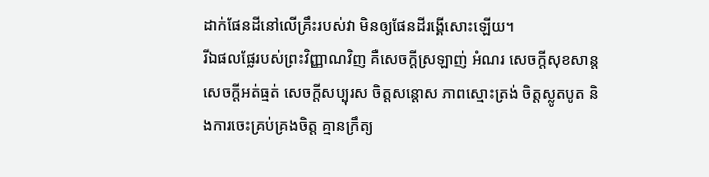ដាក់ផែនដីនៅលើគ្រឹះរបស់វា មិនឲ្យផែនដីរង្គើសោះឡើយ។
រីឯផលផ្លែរបស់ព្រះវិញ្ញាណវិញ គឺសេចក្ដីស្រឡាញ់ អំណរ សេចក្ដីសុខសាន្ត សេចក្ដីអត់ធ្មត់ សេចក្ដីសប្បុរស ចិត្តសន្ដោស ភាពស្មោះត្រង់ ចិត្តស្លូតបូត និងការចេះគ្រប់គ្រងចិត្ត គ្មានក្រឹត្យ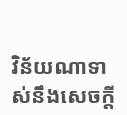វិន័យណាទាស់នឹងសេចក្ដី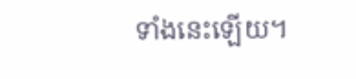ទាំងនេះឡើយ។